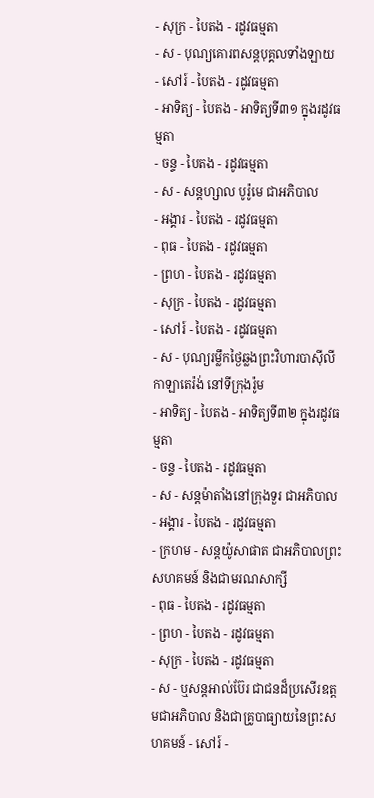- សុក្រ - បៃតង - រដូវធម្មតា
- ស - បុណ្យគោរពសន្ដបុគ្គលទាំងឡាយ
- សៅរ៍ - បៃតង - រដូវធម្មតា
- អាទិត្យ - បៃតង - អាទិត្យទី៣១ ក្នុងរដូវធម្មតា
- ចន្ទ - បៃតង - រដូវធម្មតា
- ស - សន្ដហ្សាល បូរ៉ូមេ ជាអភិបាល
- អង្គារ - បៃតង - រដូវធម្មតា
- ពុធ - បៃតង - រដូវធម្មតា
- ព្រហ - បៃតង - រដូវធម្មតា
- សុក្រ - បៃតង - រដូវធម្មតា
- សៅរ៍ - បៃតង - រដូវធម្មតា
- ស - បុណ្យរម្លឹកថ្ងៃឆ្លងព្រះវិហារបាស៊ីលីកាឡាតេរ៉ង់ នៅទីក្រុងរ៉ូម
- អាទិត្យ - បៃតង - អាទិត្យទី៣២ ក្នុងរដូវធម្មតា
- ចន្ទ - បៃតង - រដូវធម្មតា
- ស - សន្ដម៉ាតាំងនៅក្រុងទួរ ជាអភិបាល
- អង្គារ - បៃតង - រដូវធម្មតា
- ក្រហម - សន្ដយ៉ូសាផាត ជាអភិបាលព្រះសហគមន៍ និងជាមរណសាក្សី
- ពុធ - បៃតង - រដូវធម្មតា
- ព្រហ - បៃតង - រដូវធម្មតា
- សុក្រ - បៃតង - រដូវធម្មតា
- ស - ឬសន្ដអាល់ប៊ែរ ជាជនដ៏ប្រសើរឧត្ដមជាអភិបាល និងជាគ្រូបាធ្យាយនៃព្រះសហគមន៍ - សៅរ៍ -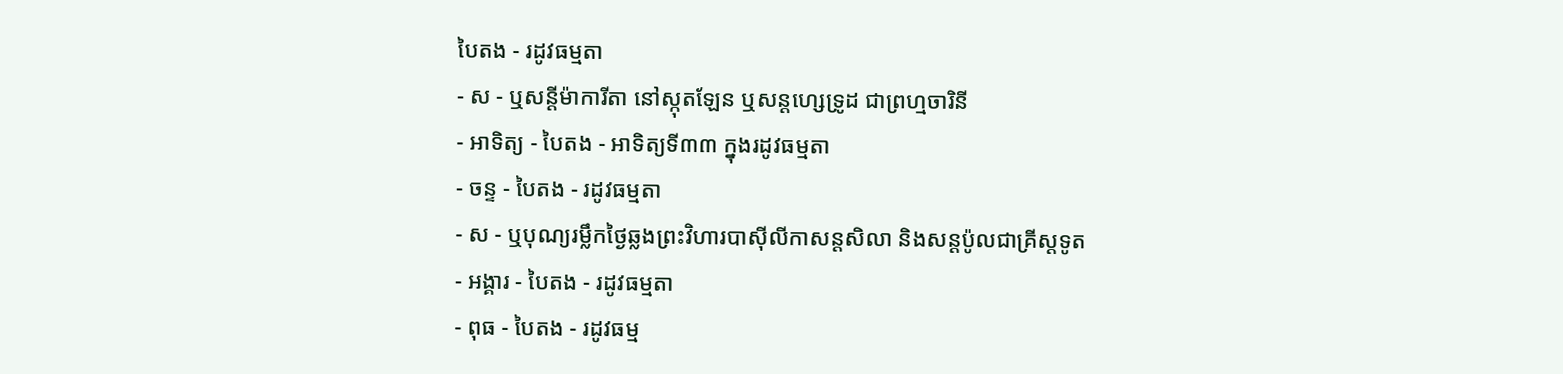បៃតង - រដូវធម្មតា
- ស - ឬសន្ដីម៉ាការីតា នៅស្កុតឡែន ឬសន្ដហ្សេទ្រូដ ជាព្រហ្មចារិនី
- អាទិត្យ - បៃតង - អាទិត្យទី៣៣ ក្នុងរដូវធម្មតា
- ចន្ទ - បៃតង - រដូវធម្មតា
- ស - ឬបុណ្យរម្លឹកថ្ងៃឆ្លងព្រះវិហារបាស៊ីលីកាសន្ដសិលា និងសន្ដប៉ូលជាគ្រីស្ដទូត
- អង្គារ - បៃតង - រដូវធម្មតា
- ពុធ - បៃតង - រដូវធម្ម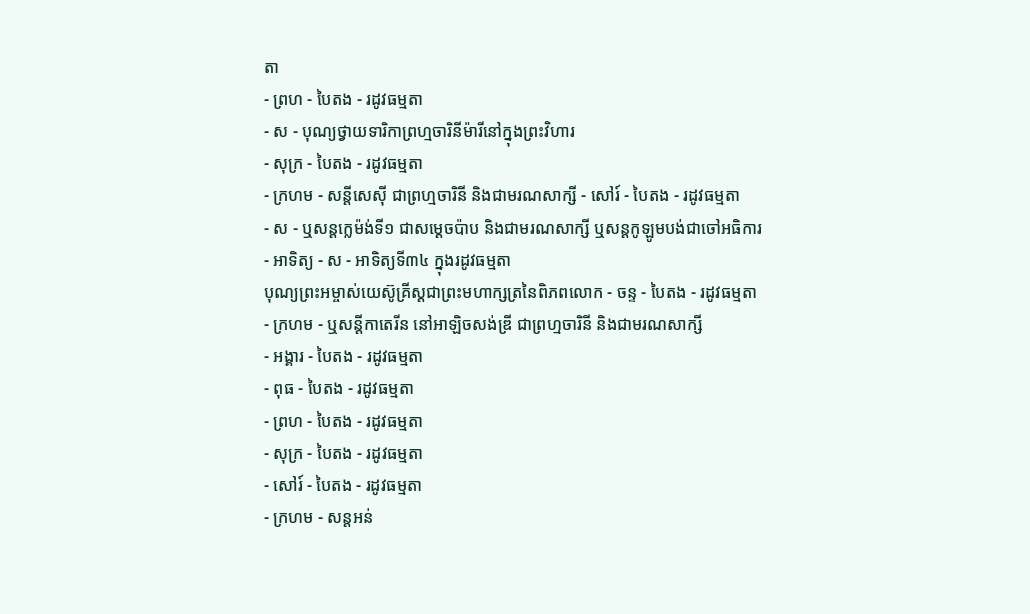តា
- ព្រហ - បៃតង - រដូវធម្មតា
- ស - បុណ្យថ្វាយទារិកាព្រហ្មចារិនីម៉ារីនៅក្នុងព្រះវិហារ
- សុក្រ - បៃតង - រដូវធម្មតា
- ក្រហម - សន្ដីសេស៊ី ជាព្រហ្មចារិនី និងជាមរណសាក្សី - សៅរ៍ - បៃតង - រដូវធម្មតា
- ស - ឬសន្ដក្លេម៉ង់ទី១ ជាសម្ដេចប៉ាប និងជាមរណសាក្សី ឬសន្ដកូឡូមបង់ជាចៅអធិការ
- អាទិត្យ - ស - អាទិត្យទី៣៤ ក្នុងរដូវធម្មតា
បុណ្យព្រះអម្ចាស់យេស៊ូគ្រីស្ដជាព្រះមហាក្សត្រនៃពិភពលោក - ចន្ទ - បៃតង - រដូវធម្មតា
- ក្រហម - ឬសន្ដីកាតេរីន នៅអាឡិចសង់ឌ្រី ជាព្រហ្មចារិនី និងជាមរណសាក្សី
- អង្គារ - បៃតង - រដូវធម្មតា
- ពុធ - បៃតង - រដូវធម្មតា
- ព្រហ - បៃតង - រដូវធម្មតា
- សុក្រ - បៃតង - រដូវធម្មតា
- សៅរ៍ - បៃតង - រដូវធម្មតា
- ក្រហម - សន្ដអន់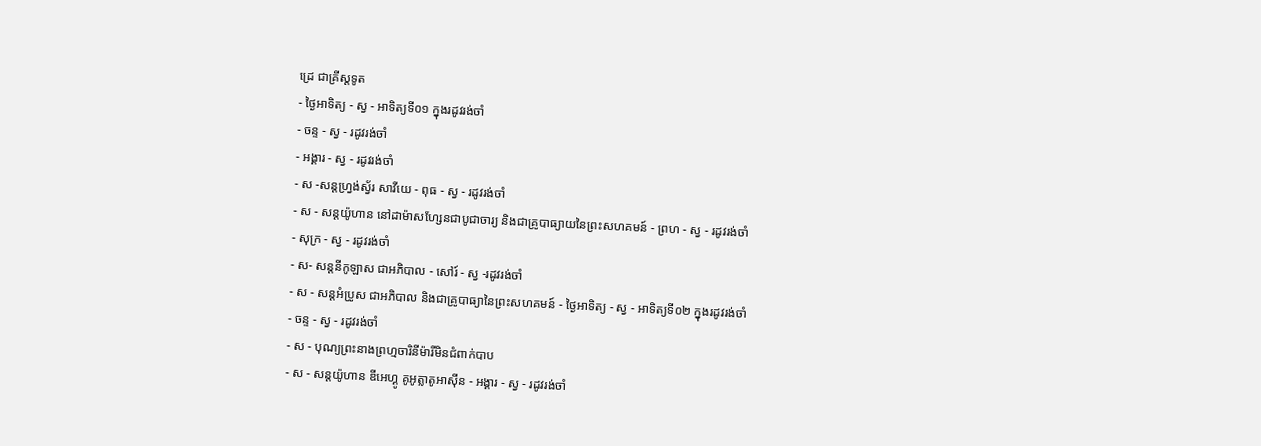ដ្រេ ជាគ្រីស្ដទូត
- ថ្ងៃអាទិត្យ - ស្វ - អាទិត្យទី០១ ក្នុងរដូវរង់ចាំ
- ចន្ទ - ស្វ - រដូវរង់ចាំ
- អង្គារ - ស្វ - រដូវរង់ចាំ
- ស -សន្ដហ្វ្រង់ស្វ័រ សាវីយេ - ពុធ - ស្វ - រដូវរង់ចាំ
- ស - សន្ដយ៉ូហាន នៅដាម៉ាសហ្សែនជាបូជាចារ្យ និងជាគ្រូបាធ្យាយនៃព្រះសហគមន៍ - ព្រហ - ស្វ - រដូវរង់ចាំ
- សុក្រ - ស្វ - រដូវរង់ចាំ
- ស- សន្ដនីកូឡាស ជាអភិបាល - សៅរ៍ - ស្វ -រដូវរង់ចាំ
- ស - សន្ដអំប្រូស ជាអភិបាល និងជាគ្រូបាធ្យានៃព្រះសហគមន៍ - ថ្ងៃអាទិត្យ - ស្វ - អាទិត្យទី០២ ក្នុងរដូវរង់ចាំ
- ចន្ទ - ស្វ - រដូវរង់ចាំ
- ស - បុណ្យព្រះនាងព្រហ្មចារិនីម៉ារីមិនជំពាក់បាប
- ស - សន្ដយ៉ូហាន ឌីអេហ្គូ គូអូត្លាតូអាស៊ីន - អង្គារ - ស្វ - រដូវរង់ចាំ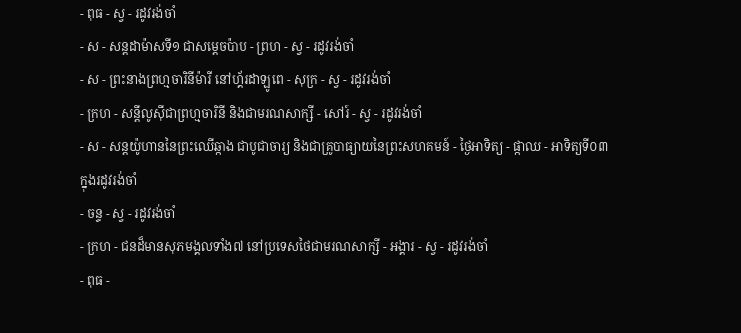- ពុធ - ស្វ - រដូវរង់ចាំ
- ស - សន្ដដាម៉ាសទី១ ជាសម្ដេចប៉ាប - ព្រហ - ស្វ - រដូវរង់ចាំ
- ស - ព្រះនាងព្រហ្មចារិនីម៉ារី នៅហ្គ័រដាឡូពេ - សុក្រ - ស្វ - រដូវរង់ចាំ
- ក្រហ - សន្ដីលូស៊ីជាព្រហ្មចារិនី និងជាមរណសាក្សី - សៅរ៍ - ស្វ - រដូវរង់ចាំ
- ស - សន្ដយ៉ូហាននៃព្រះឈើឆ្កាង ជាបូជាចារ្យ និងជាគ្រូបាធ្យាយនៃព្រះសហគមន៍ - ថ្ងៃអាទិត្យ - ផ្កាឈ - អាទិត្យទី០៣ ក្នុងរដូវរង់ចាំ
- ចន្ទ - ស្វ - រដូវរង់ចាំ
- ក្រហ - ជនដ៏មានសុភមង្គលទាំង៧ នៅប្រទេសថៃជាមរណសាក្សី - អង្គារ - ស្វ - រដូវរង់ចាំ
- ពុធ -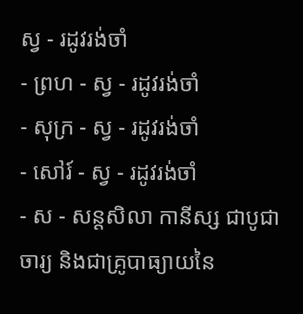ស្វ - រដូវរង់ចាំ
- ព្រហ - ស្វ - រដូវរង់ចាំ
- សុក្រ - ស្វ - រដូវរង់ចាំ
- សៅរ៍ - ស្វ - រដូវរង់ចាំ
- ស - សន្ដសិលា កានីស្ស ជាបូជាចារ្យ និងជាគ្រូបាធ្យាយនៃ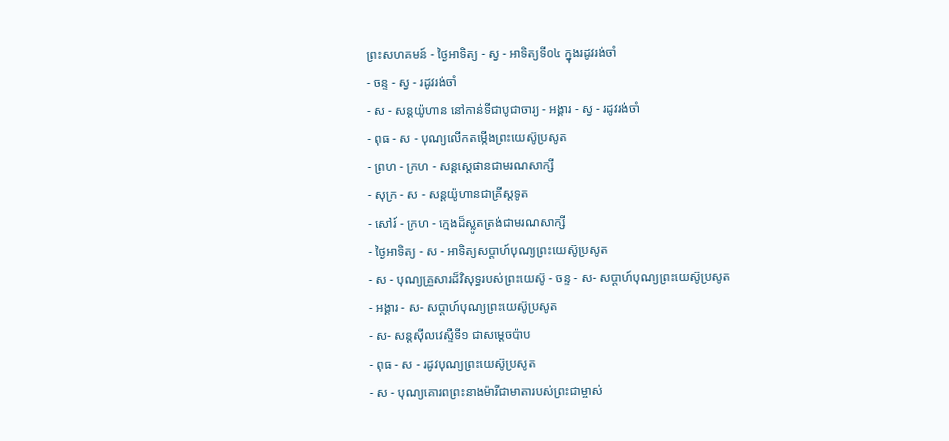ព្រះសហគមន៍ - ថ្ងៃអាទិត្យ - ស្វ - អាទិត្យទី០៤ ក្នុងរដូវរង់ចាំ
- ចន្ទ - ស្វ - រដូវរង់ចាំ
- ស - សន្ដយ៉ូហាន នៅកាន់ទីជាបូជាចារ្យ - អង្គារ - ស្វ - រដូវរង់ចាំ
- ពុធ - ស - បុណ្យលើកតម្កើងព្រះយេស៊ូប្រសូត
- ព្រហ - ក្រហ - សន្តស្តេផានជាមរណសាក្សី
- សុក្រ - ស - សន្តយ៉ូហានជាគ្រីស្តទូត
- សៅរ៍ - ក្រហ - ក្មេងដ៏ស្លូតត្រង់ជាមរណសាក្សី
- ថ្ងៃអាទិត្យ - ស - អាទិត្យសប្ដាហ៍បុណ្យព្រះយេស៊ូប្រសូត
- ស - បុណ្យគ្រួសារដ៏វិសុទ្ធរបស់ព្រះយេស៊ូ - ចន្ទ - ស- សប្ដាហ៍បុណ្យព្រះយេស៊ូប្រសូត
- អង្គារ - ស- សប្ដាហ៍បុណ្យព្រះយេស៊ូប្រសូត
- ស- សន្ដស៊ីលវេស្ទឺទី១ ជាសម្ដេចប៉ាប
- ពុធ - ស - រដូវបុណ្យព្រះយេស៊ូប្រសូត
- ស - បុណ្យគោរពព្រះនាងម៉ារីជាមាតារបស់ព្រះជាម្ចាស់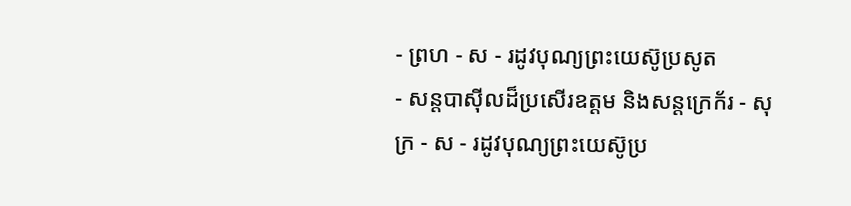- ព្រហ - ស - រដូវបុណ្យព្រះយេស៊ូប្រសូត
- សន្ដបាស៊ីលដ៏ប្រសើរឧត្ដម និងសន្ដក្រេក័រ - សុក្រ - ស - រដូវបុណ្យព្រះយេស៊ូប្រ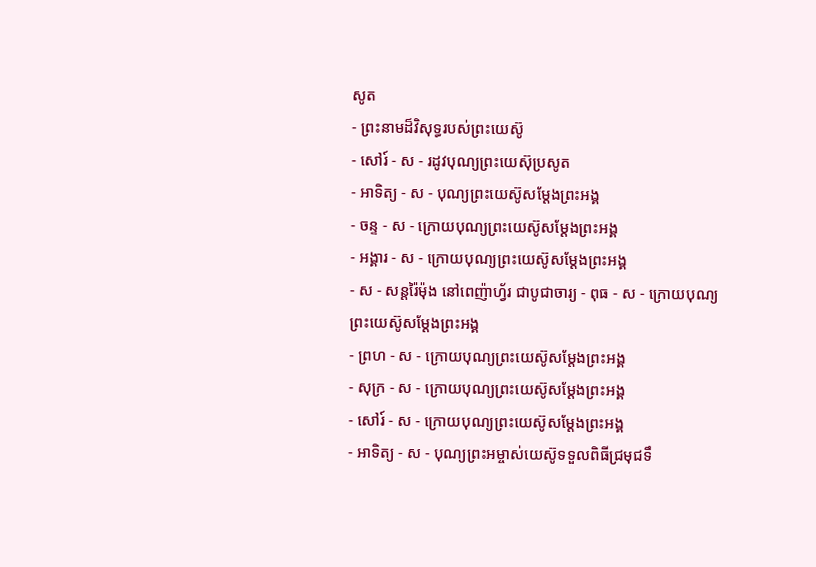សូត
- ព្រះនាមដ៏វិសុទ្ធរបស់ព្រះយេស៊ូ
- សៅរ៍ - ស - រដូវបុណ្យព្រះយេស៊ុប្រសូត
- អាទិត្យ - ស - បុណ្យព្រះយេស៊ូសម្ដែងព្រះអង្គ
- ចន្ទ - ស - ក្រោយបុណ្យព្រះយេស៊ូសម្ដែងព្រះអង្គ
- អង្គារ - ស - ក្រោយបុណ្យព្រះយេស៊ូសម្ដែងព្រះអង្គ
- ស - សន្ដរ៉ៃម៉ុង នៅពេញ៉ាហ្វ័រ ជាបូជាចារ្យ - ពុធ - ស - ក្រោយបុណ្យព្រះយេស៊ូសម្ដែងព្រះអង្គ
- ព្រហ - ស - ក្រោយបុណ្យព្រះយេស៊ូសម្ដែងព្រះអង្គ
- សុក្រ - ស - ក្រោយបុណ្យព្រះយេស៊ូសម្ដែងព្រះអង្គ
- សៅរ៍ - ស - ក្រោយបុណ្យព្រះយេស៊ូសម្ដែងព្រះអង្គ
- អាទិត្យ - ស - បុណ្យព្រះអម្ចាស់យេស៊ូទទួលពិធីជ្រមុជទឹ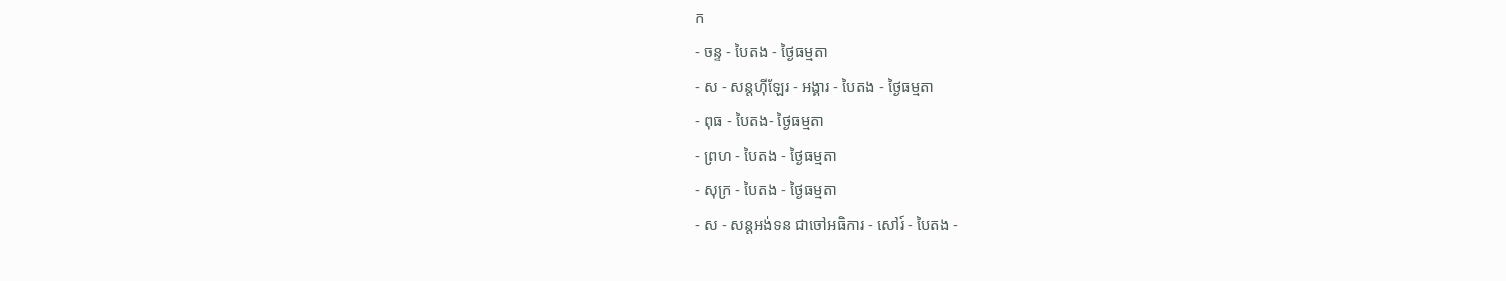ក
- ចន្ទ - បៃតង - ថ្ងៃធម្មតា
- ស - សន្ដហ៊ីឡែរ - អង្គារ - បៃតង - ថ្ងៃធម្មតា
- ពុធ - បៃតង- ថ្ងៃធម្មតា
- ព្រហ - បៃតង - ថ្ងៃធម្មតា
- សុក្រ - បៃតង - ថ្ងៃធម្មតា
- ស - សន្ដអង់ទន ជាចៅអធិការ - សៅរ៍ - បៃតង -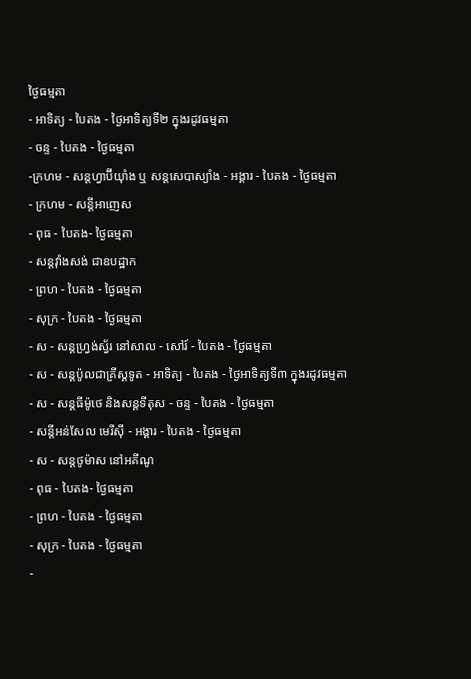ថ្ងៃធម្មតា
- អាទិត្យ - បៃតង - ថ្ងៃអាទិត្យទី២ ក្នុងរដូវធម្មតា
- ចន្ទ - បៃតង - ថ្ងៃធម្មតា
-ក្រហម - សន្ដហ្វាប៊ីយ៉ាំង ឬ សន្ដសេបាស្យាំង - អង្គារ - បៃតង - ថ្ងៃធម្មតា
- ក្រហម - សន្ដីអាញេស
- ពុធ - បៃតង- ថ្ងៃធម្មតា
- សន្ដវ៉ាំងសង់ ជាឧបដ្ឋាក
- ព្រហ - បៃតង - ថ្ងៃធម្មតា
- សុក្រ - បៃតង - ថ្ងៃធម្មតា
- ស - សន្ដហ្វ្រង់ស្វ័រ នៅសាល - សៅរ៍ - បៃតង - ថ្ងៃធម្មតា
- ស - សន្ដប៉ូលជាគ្រីស្ដទូត - អាទិត្យ - បៃតង - ថ្ងៃអាទិត្យទី៣ ក្នុងរដូវធម្មតា
- ស - សន្ដធីម៉ូថេ និងសន្ដទីតុស - ចន្ទ - បៃតង - ថ្ងៃធម្មតា
- សន្ដីអន់សែល មេរីស៊ី - អង្គារ - បៃតង - ថ្ងៃធម្មតា
- ស - សន្ដថូម៉ាស នៅអគីណូ
- ពុធ - បៃតង- ថ្ងៃធម្មតា
- ព្រហ - បៃតង - ថ្ងៃធម្មតា
- សុក្រ - បៃតង - ថ្ងៃធម្មតា
-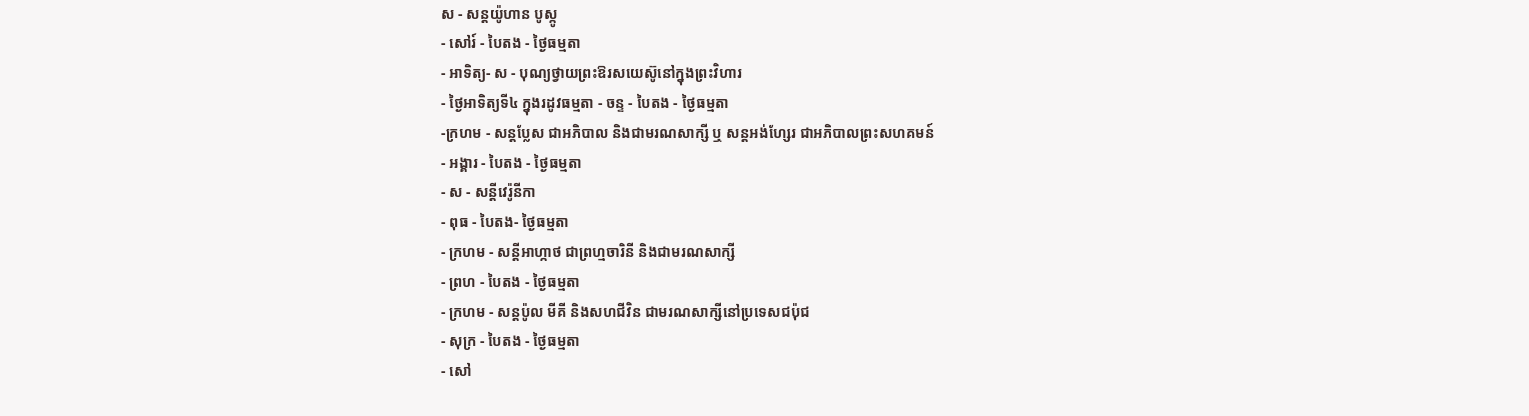ស - សន្ដយ៉ូហាន បូស្កូ
- សៅរ៍ - បៃតង - ថ្ងៃធម្មតា
- អាទិត្យ- ស - បុណ្យថ្វាយព្រះឱរសយេស៊ូនៅក្នុងព្រះវិហារ
- ថ្ងៃអាទិត្យទី៤ ក្នុងរដូវធម្មតា - ចន្ទ - បៃតង - ថ្ងៃធម្មតា
-ក្រហម - សន្ដប្លែស ជាអភិបាល និងជាមរណសាក្សី ឬ សន្ដអង់ហ្សែរ ជាអភិបាលព្រះសហគមន៍
- អង្គារ - បៃតង - ថ្ងៃធម្មតា
- ស - សន្ដីវេរ៉ូនីកា
- ពុធ - បៃតង- ថ្ងៃធម្មតា
- ក្រហម - សន្ដីអាហ្កាថ ជាព្រហ្មចារិនី និងជាមរណសាក្សី
- ព្រហ - បៃតង - ថ្ងៃធម្មតា
- ក្រហម - សន្ដប៉ូល មីគី និងសហជីវិន ជាមរណសាក្សីនៅប្រទេសជប៉ុជ
- សុក្រ - បៃតង - ថ្ងៃធម្មតា
- សៅ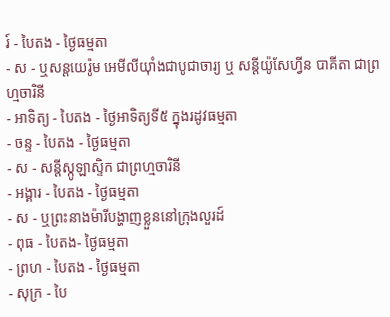រ៍ - បៃតង - ថ្ងៃធម្មតា
- ស - ឬសន្ដយេរ៉ូម អេមីលីយ៉ាំងជាបូជាចារ្យ ឬ សន្ដីយ៉ូសែហ្វីន បាគីតា ជាព្រហ្មចារិនី
- អាទិត្យ - បៃតង - ថ្ងៃអាទិត្យទី៥ ក្នុងរដូវធម្មតា
- ចន្ទ - បៃតង - ថ្ងៃធម្មតា
- ស - សន្ដីស្កូឡាស្ទិក ជាព្រហ្មចារិនី
- អង្គារ - បៃតង - ថ្ងៃធម្មតា
- ស - ឬព្រះនាងម៉ារីបង្ហាញខ្លួននៅក្រុងលួរដ៍
- ពុធ - បៃតង- ថ្ងៃធម្មតា
- ព្រហ - បៃតង - ថ្ងៃធម្មតា
- សុក្រ - បៃ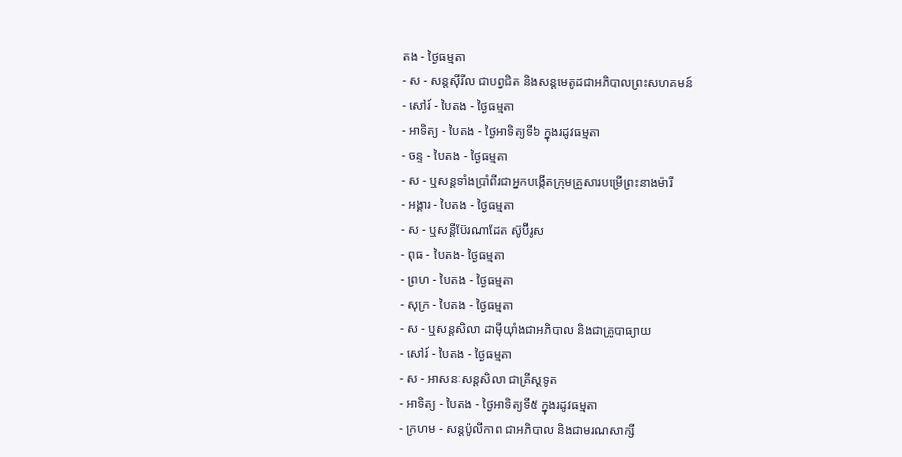តង - ថ្ងៃធម្មតា
- ស - សន្ដស៊ីរីល ជាបព្វជិត និងសន្ដមេតូដជាអភិបាលព្រះសហគមន៍
- សៅរ៍ - បៃតង - ថ្ងៃធម្មតា
- អាទិត្យ - បៃតង - ថ្ងៃអាទិត្យទី៦ ក្នុងរដូវធម្មតា
- ចន្ទ - បៃតង - ថ្ងៃធម្មតា
- ស - ឬសន្ដទាំងប្រាំពីរជាអ្នកបង្កើតក្រុមគ្រួសារបម្រើព្រះនាងម៉ារី
- អង្គារ - បៃតង - ថ្ងៃធម្មតា
- ស - ឬសន្ដីប៊ែរណាដែត ស៊ូប៊ីរូស
- ពុធ - បៃតង- ថ្ងៃធម្មតា
- ព្រហ - បៃតង - ថ្ងៃធម្មតា
- សុក្រ - បៃតង - ថ្ងៃធម្មតា
- ស - ឬសន្ដសិលា ដាម៉ីយ៉ាំងជាអភិបាល និងជាគ្រូបាធ្យាយ
- សៅរ៍ - បៃតង - ថ្ងៃធម្មតា
- ស - អាសនៈសន្ដសិលា ជាគ្រីស្ដទូត
- អាទិត្យ - បៃតង - ថ្ងៃអាទិត្យទី៥ ក្នុងរដូវធម្មតា
- ក្រហម - សន្ដប៉ូលីកាព ជាអភិបាល និងជាមរណសាក្សី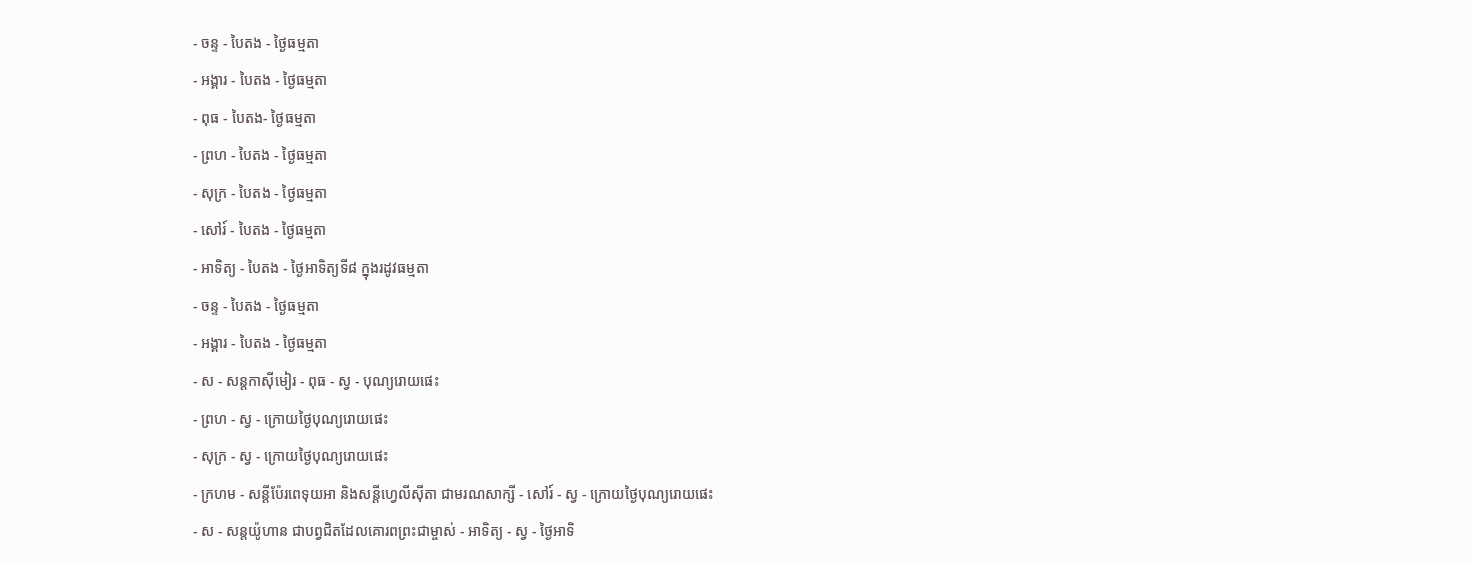- ចន្ទ - បៃតង - ថ្ងៃធម្មតា
- អង្គារ - បៃតង - ថ្ងៃធម្មតា
- ពុធ - បៃតង- ថ្ងៃធម្មតា
- ព្រហ - បៃតង - ថ្ងៃធម្មតា
- សុក្រ - បៃតង - ថ្ងៃធម្មតា
- សៅរ៍ - បៃតង - ថ្ងៃធម្មតា
- អាទិត្យ - បៃតង - ថ្ងៃអាទិត្យទី៨ ក្នុងរដូវធម្មតា
- ចន្ទ - បៃតង - ថ្ងៃធម្មតា
- អង្គារ - បៃតង - ថ្ងៃធម្មតា
- ស - សន្ដកាស៊ីមៀរ - ពុធ - ស្វ - បុណ្យរោយផេះ
- ព្រហ - ស្វ - ក្រោយថ្ងៃបុណ្យរោយផេះ
- សុក្រ - ស្វ - ក្រោយថ្ងៃបុណ្យរោយផេះ
- ក្រហម - សន្ដីប៉ែរពេទុយអា និងសន្ដីហ្វេលីស៊ីតា ជាមរណសាក្សី - សៅរ៍ - ស្វ - ក្រោយថ្ងៃបុណ្យរោយផេះ
- ស - សន្ដយ៉ូហាន ជាបព្វជិតដែលគោរពព្រះជាម្ចាស់ - អាទិត្យ - ស្វ - ថ្ងៃអាទិ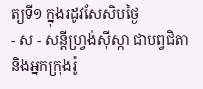ត្យទី១ ក្នុងរដូវសែសិបថ្ងៃ
- ស - សន្ដីហ្វ្រង់ស៊ីស្កា ជាបព្វជិតា និងអ្នកក្រុងរ៉ូ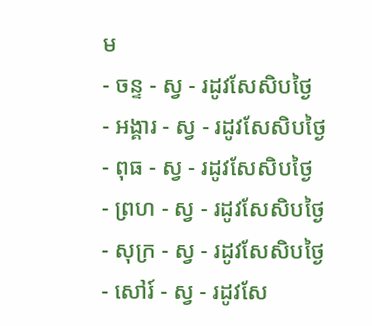ម
- ចន្ទ - ស្វ - រដូវសែសិបថ្ងៃ
- អង្គារ - ស្វ - រដូវសែសិបថ្ងៃ
- ពុធ - ស្វ - រដូវសែសិបថ្ងៃ
- ព្រហ - ស្វ - រដូវសែសិបថ្ងៃ
- សុក្រ - ស្វ - រដូវសែសិបថ្ងៃ
- សៅរ៍ - ស្វ - រដូវសែ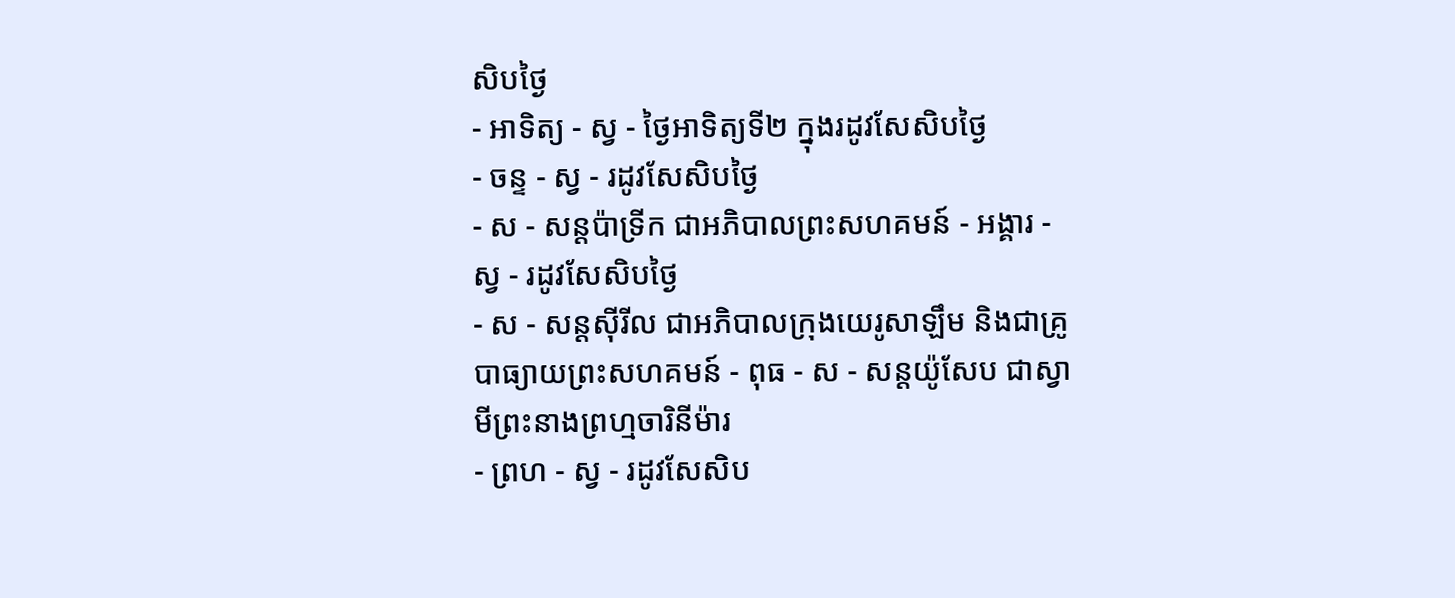សិបថ្ងៃ
- អាទិត្យ - ស្វ - ថ្ងៃអាទិត្យទី២ ក្នុងរដូវសែសិបថ្ងៃ
- ចន្ទ - ស្វ - រដូវសែសិបថ្ងៃ
- ស - សន្ដប៉ាទ្រីក ជាអភិបាលព្រះសហគមន៍ - អង្គារ - ស្វ - រដូវសែសិបថ្ងៃ
- ស - សន្ដស៊ីរីល ជាអភិបាលក្រុងយេរូសាឡឹម និងជាគ្រូបាធ្យាយព្រះសហគមន៍ - ពុធ - ស - សន្ដយ៉ូសែប ជាស្វាមីព្រះនាងព្រហ្មចារិនីម៉ារ
- ព្រហ - ស្វ - រដូវសែសិប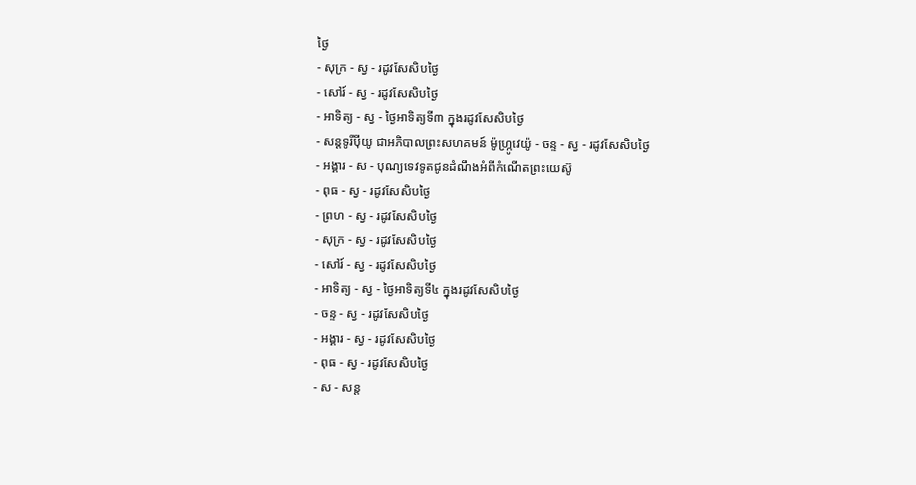ថ្ងៃ
- សុក្រ - ស្វ - រដូវសែសិបថ្ងៃ
- សៅរ៍ - ស្វ - រដូវសែសិបថ្ងៃ
- អាទិត្យ - ស្វ - ថ្ងៃអាទិត្យទី៣ ក្នុងរដូវសែសិបថ្ងៃ
- សន្ដទូរីប៉ីយូ ជាអភិបាលព្រះសហគមន៍ ម៉ូហ្ក្រូវេយ៉ូ - ចន្ទ - ស្វ - រដូវសែសិបថ្ងៃ
- អង្គារ - ស - បុណ្យទេវទូតជូនដំណឹងអំពីកំណើតព្រះយេស៊ូ
- ពុធ - ស្វ - រដូវសែសិបថ្ងៃ
- ព្រហ - ស្វ - រដូវសែសិបថ្ងៃ
- សុក្រ - ស្វ - រដូវសែសិបថ្ងៃ
- សៅរ៍ - ស្វ - រដូវសែសិបថ្ងៃ
- អាទិត្យ - ស្វ - ថ្ងៃអាទិត្យទី៤ ក្នុងរដូវសែសិបថ្ងៃ
- ចន្ទ - ស្វ - រដូវសែសិបថ្ងៃ
- អង្គារ - ស្វ - រដូវសែសិបថ្ងៃ
- ពុធ - ស្វ - រដូវសែសិបថ្ងៃ
- ស - សន្ដ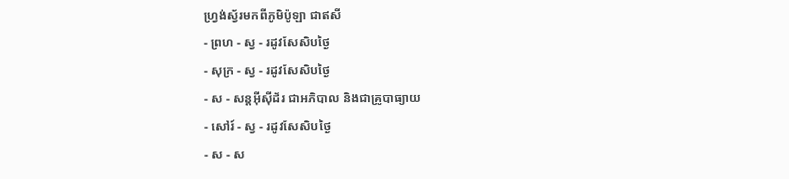ហ្វ្រង់ស្វ័រមកពីភូមិប៉ូឡា ជាឥសី
- ព្រហ - ស្វ - រដូវសែសិបថ្ងៃ
- សុក្រ - ស្វ - រដូវសែសិបថ្ងៃ
- ស - សន្ដអ៊ីស៊ីដ័រ ជាអភិបាល និងជាគ្រូបាធ្យាយ
- សៅរ៍ - ស្វ - រដូវសែសិបថ្ងៃ
- ស - ស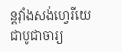ន្ដវ៉ាំងសង់ហ្វេរីយេ ជាបូជាចារ្យ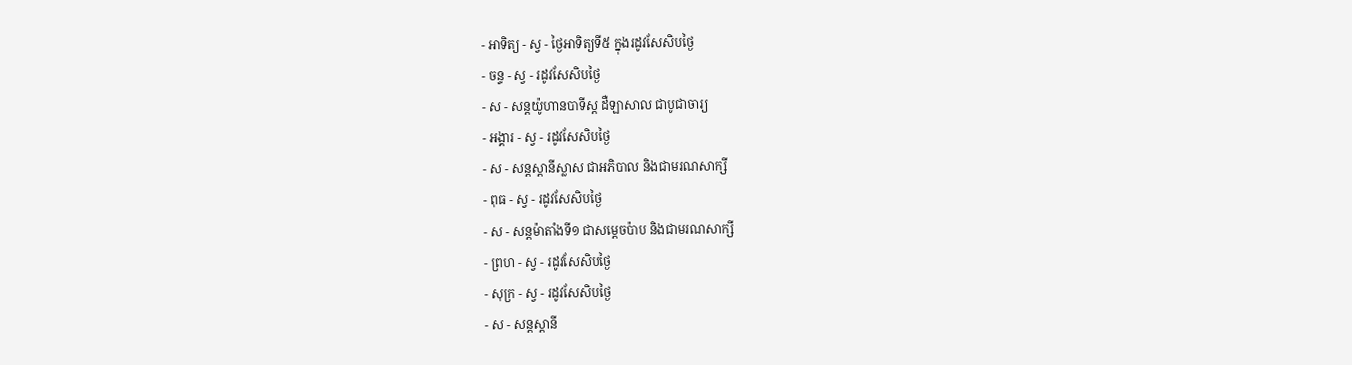- អាទិត្យ - ស្វ - ថ្ងៃអាទិត្យទី៥ ក្នុងរដូវសែសិបថ្ងៃ
- ចន្ទ - ស្វ - រដូវសែសិបថ្ងៃ
- ស - សន្ដយ៉ូហានបាទីស្ដ ដឺឡាសាល ជាបូជាចារ្យ
- អង្គារ - ស្វ - រដូវសែសិបថ្ងៃ
- ស - សន្ដស្ដានីស្លាស ជាអភិបាល និងជាមរណសាក្សី
- ពុធ - ស្វ - រដូវសែសិបថ្ងៃ
- ស - សន្ដម៉ាតាំងទី១ ជាសម្ដេចប៉ាប និងជាមរណសាក្សី
- ព្រហ - ស្វ - រដូវសែសិបថ្ងៃ
- សុក្រ - ស្វ - រដូវសែសិបថ្ងៃ
- ស - សន្ដស្ដានី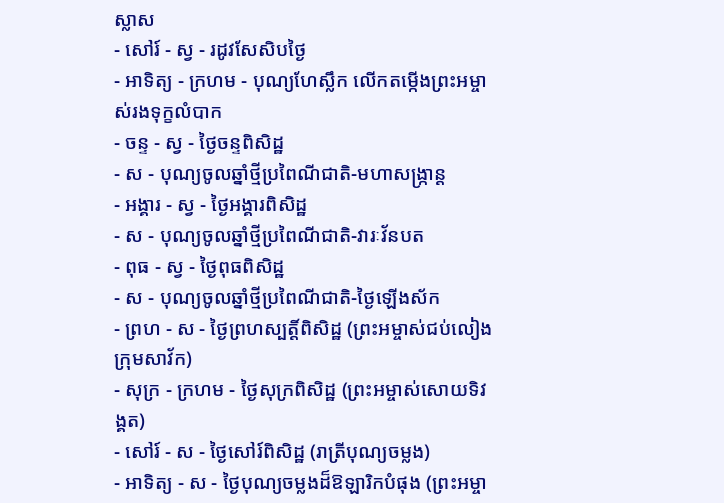ស្លាស
- សៅរ៍ - ស្វ - រដូវសែសិបថ្ងៃ
- អាទិត្យ - ក្រហម - បុណ្យហែស្លឹក លើកតម្កើងព្រះអម្ចាស់រងទុក្ខលំបាក
- ចន្ទ - ស្វ - ថ្ងៃចន្ទពិសិដ្ឋ
- ស - បុណ្យចូលឆ្នាំថ្មីប្រពៃណីជាតិ-មហាសង្រ្កាន្ដ
- អង្គារ - ស្វ - ថ្ងៃអង្គារពិសិដ្ឋ
- ស - បុណ្យចូលឆ្នាំថ្មីប្រពៃណីជាតិ-វារៈវ័នបត
- ពុធ - ស្វ - ថ្ងៃពុធពិសិដ្ឋ
- ស - បុណ្យចូលឆ្នាំថ្មីប្រពៃណីជាតិ-ថ្ងៃឡើងស័ក
- ព្រហ - ស - ថ្ងៃព្រហស្បត្ដិ៍ពិសិដ្ឋ (ព្រះអម្ចាស់ជប់លៀងក្រុមសាវ័ក)
- សុក្រ - ក្រហម - ថ្ងៃសុក្រពិសិដ្ឋ (ព្រះអម្ចាស់សោយទិវង្គត)
- សៅរ៍ - ស - ថ្ងៃសៅរ៍ពិសិដ្ឋ (រាត្រីបុណ្យចម្លង)
- អាទិត្យ - ស - ថ្ងៃបុណ្យចម្លងដ៏ឱឡារិកបំផុង (ព្រះអម្ចា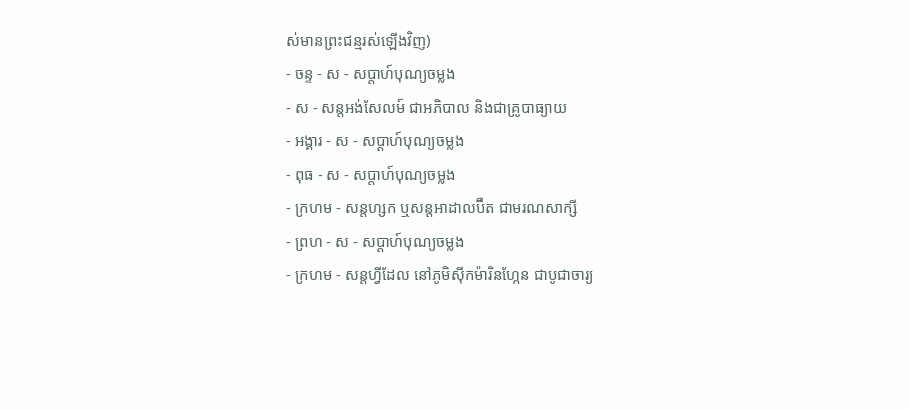ស់មានព្រះជន្មរស់ឡើងវិញ)
- ចន្ទ - ស - សប្ដាហ៍បុណ្យចម្លង
- ស - សន្ដអង់សែលម៍ ជាអភិបាល និងជាគ្រូបាធ្យាយ
- អង្គារ - ស - សប្ដាហ៍បុណ្យចម្លង
- ពុធ - ស - សប្ដាហ៍បុណ្យចម្លង
- ក្រហម - សន្ដហ្សក ឬសន្ដអាដាលប៊ឺត ជាមរណសាក្សី
- ព្រហ - ស - សប្ដាហ៍បុណ្យចម្លង
- ក្រហម - សន្ដហ្វីដែល នៅភូមិស៊ីកម៉ារិនហ្កែន ជាបូជាចារ្យ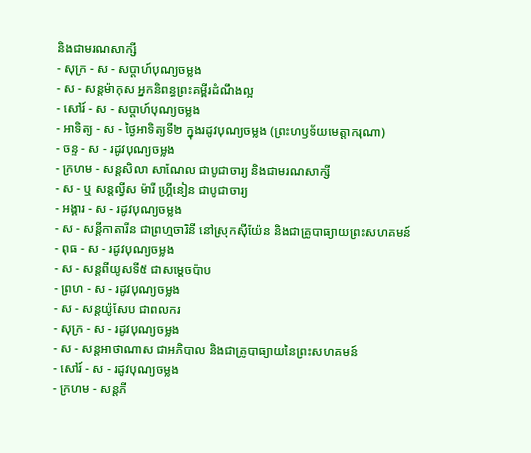និងជាមរណសាក្សី
- សុក្រ - ស - សប្ដាហ៍បុណ្យចម្លង
- ស - សន្ដម៉ាកុស អ្នកនិពន្ធព្រះគម្ពីរដំណឹងល្អ
- សៅរ៍ - ស - សប្ដាហ៍បុណ្យចម្លង
- អាទិត្យ - ស - ថ្ងៃអាទិត្យទី២ ក្នុងរដូវបុណ្យចម្លង (ព្រះហឫទ័យមេត្ដាករុណា)
- ចន្ទ - ស - រដូវបុណ្យចម្លង
- ក្រហម - សន្ដសិលា សាណែល ជាបូជាចារ្យ និងជាមរណសាក្សី
- ស - ឬ សន្ដល្វីស ម៉ារី ហ្គ្រីនៀន ជាបូជាចារ្យ
- អង្គារ - ស - រដូវបុណ្យចម្លង
- ស - សន្ដីកាតារីន ជាព្រហ្មចារិនី នៅស្រុកស៊ីយ៉ែន និងជាគ្រូបាធ្យាយព្រះសហគមន៍
- ពុធ - ស - រដូវបុណ្យចម្លង
- ស - សន្ដពីយូសទី៥ ជាសម្ដេចប៉ាប
- ព្រហ - ស - រដូវបុណ្យចម្លង
- ស - សន្ដយ៉ូសែប ជាពលករ
- សុក្រ - ស - រដូវបុណ្យចម្លង
- ស - សន្ដអាថាណាស ជាអភិបាល និងជាគ្រូបាធ្យាយនៃព្រះសហគមន៍
- សៅរ៍ - ស - រដូវបុណ្យចម្លង
- ក្រហម - សន្ដភី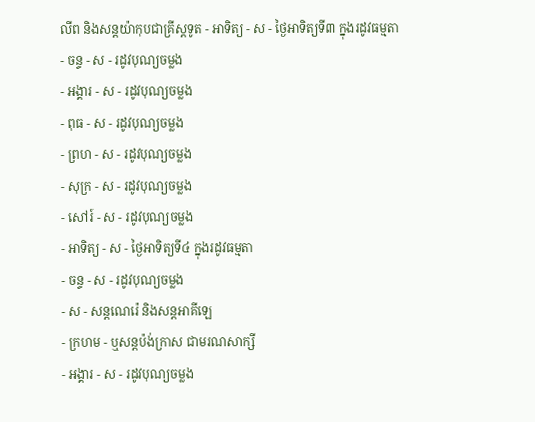លីព និងសន្ដយ៉ាកុបជាគ្រីស្ដទូត - អាទិត្យ - ស - ថ្ងៃអាទិត្យទី៣ ក្នុងរដូវធម្មតា
- ចន្ទ - ស - រដូវបុណ្យចម្លង
- អង្គារ - ស - រដូវបុណ្យចម្លង
- ពុធ - ស - រដូវបុណ្យចម្លង
- ព្រហ - ស - រដូវបុណ្យចម្លង
- សុក្រ - ស - រដូវបុណ្យចម្លង
- សៅរ៍ - ស - រដូវបុណ្យចម្លង
- អាទិត្យ - ស - ថ្ងៃអាទិត្យទី៤ ក្នុងរដូវធម្មតា
- ចន្ទ - ស - រដូវបុណ្យចម្លង
- ស - សន្ដណេរ៉េ និងសន្ដអាគីឡេ
- ក្រហម - ឬសន្ដប៉ង់ក្រាស ជាមរណសាក្សី
- អង្គារ - ស - រដូវបុណ្យចម្លង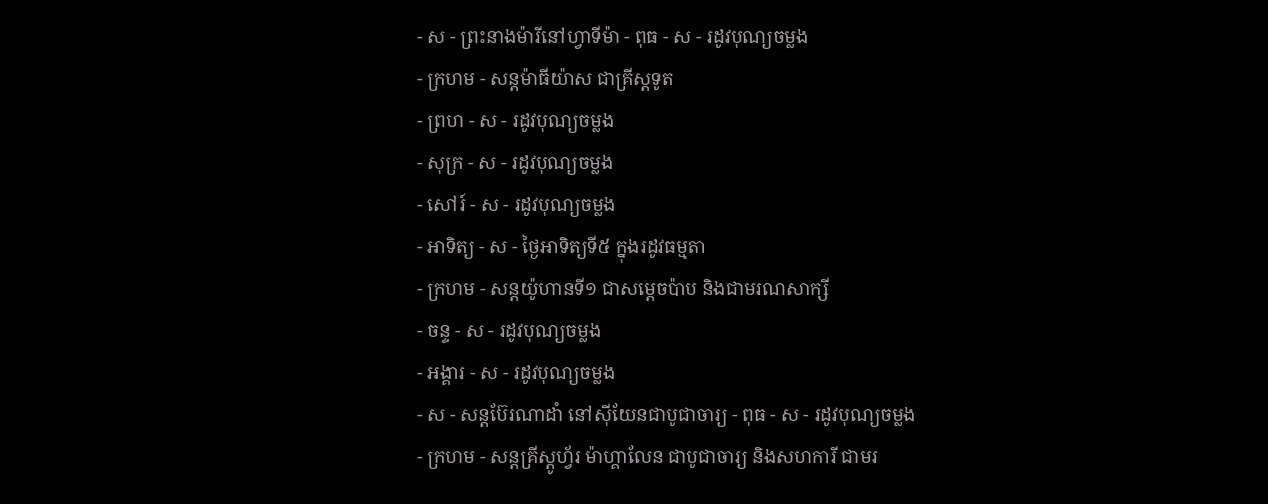- ស - ព្រះនាងម៉ារីនៅហ្វាទីម៉ា - ពុធ - ស - រដូវបុណ្យចម្លង
- ក្រហម - សន្ដម៉ាធីយ៉ាស ជាគ្រីស្ដទូត
- ព្រហ - ស - រដូវបុណ្យចម្លង
- សុក្រ - ស - រដូវបុណ្យចម្លង
- សៅរ៍ - ស - រដូវបុណ្យចម្លង
- អាទិត្យ - ស - ថ្ងៃអាទិត្យទី៥ ក្នុងរដូវធម្មតា
- ក្រហម - សន្ដយ៉ូហានទី១ ជាសម្ដេចប៉ាប និងជាមរណសាក្សី
- ចន្ទ - ស - រដូវបុណ្យចម្លង
- អង្គារ - ស - រដូវបុណ្យចម្លង
- ស - សន្ដប៊ែរណាដាំ នៅស៊ីយែនជាបូជាចារ្យ - ពុធ - ស - រដូវបុណ្យចម្លង
- ក្រហម - សន្ដគ្រីស្ដូហ្វ័រ ម៉ាហ្គាលែន ជាបូជាចារ្យ និងសហការី ជាមរ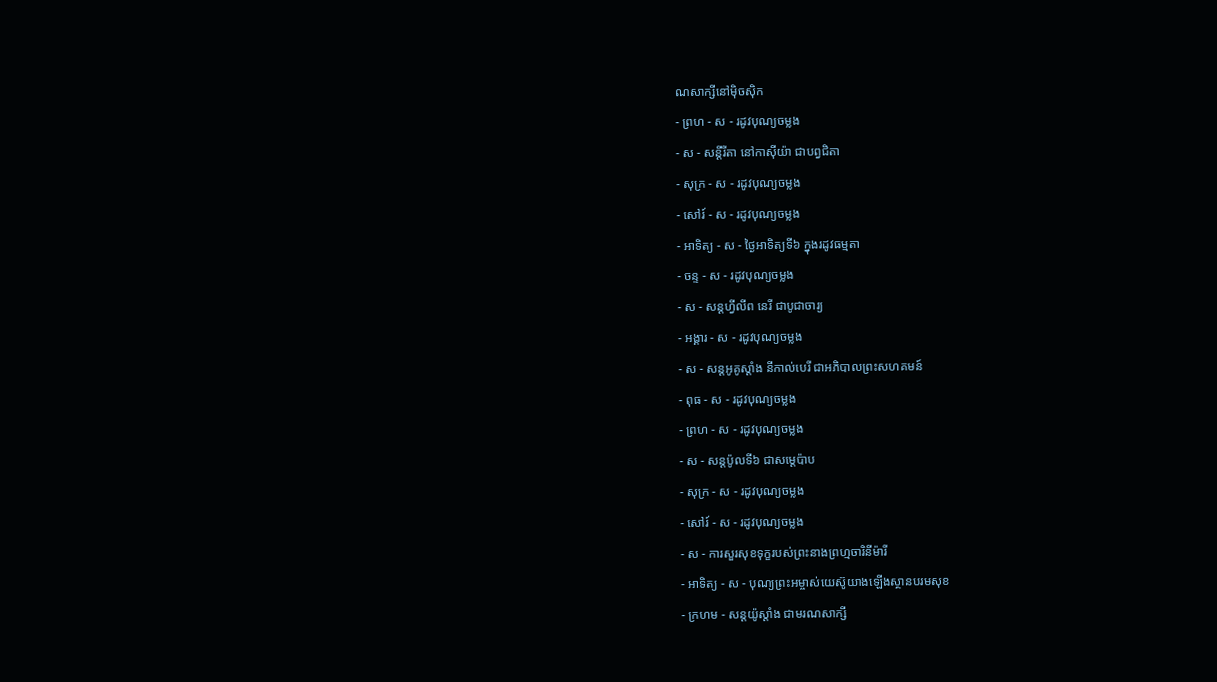ណសាក្សីនៅម៉ិចស៊ិក
- ព្រហ - ស - រដូវបុណ្យចម្លង
- ស - សន្ដីរីតា នៅកាស៊ីយ៉ា ជាបព្វជិតា
- សុក្រ - ស - រដូវបុណ្យចម្លង
- សៅរ៍ - ស - រដូវបុណ្យចម្លង
- អាទិត្យ - ស - ថ្ងៃអាទិត្យទី៦ ក្នុងរដូវធម្មតា
- ចន្ទ - ស - រដូវបុណ្យចម្លង
- ស - សន្ដហ្វីលីព នេរី ជាបូជាចារ្យ
- អង្គារ - ស - រដូវបុណ្យចម្លង
- ស - សន្ដអូគូស្ដាំង នីកាល់បេរី ជាអភិបាលព្រះសហគមន៍
- ពុធ - ស - រដូវបុណ្យចម្លង
- ព្រហ - ស - រដូវបុណ្យចម្លង
- ស - សន្ដប៉ូលទី៦ ជាសម្ដេប៉ាប
- សុក្រ - ស - រដូវបុណ្យចម្លង
- សៅរ៍ - ស - រដូវបុណ្យចម្លង
- ស - ការសួរសុខទុក្ខរបស់ព្រះនាងព្រហ្មចារិនីម៉ារី
- អាទិត្យ - ស - បុណ្យព្រះអម្ចាស់យេស៊ូយាងឡើងស្ថានបរមសុខ
- ក្រហម - សន្ដយ៉ូស្ដាំង ជាមរណសាក្សី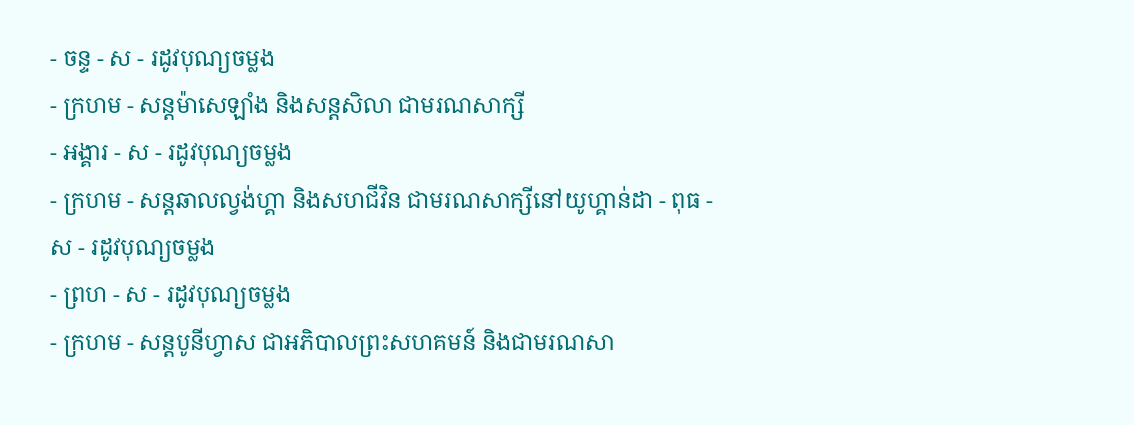- ចន្ទ - ស - រដូវបុណ្យចម្លង
- ក្រហម - សន្ដម៉ាសេឡាំង និងសន្ដសិលា ជាមរណសាក្សី
- អង្គារ - ស - រដូវបុណ្យចម្លង
- ក្រហម - សន្ដឆាលល្វង់ហ្គា និងសហជីវិន ជាមរណសាក្សីនៅយូហ្គាន់ដា - ពុធ - ស - រដូវបុណ្យចម្លង
- ព្រហ - ស - រដូវបុណ្យចម្លង
- ក្រហម - សន្ដបូនីហ្វាស ជាអភិបាលព្រះសហគមន៍ និងជាមរណសា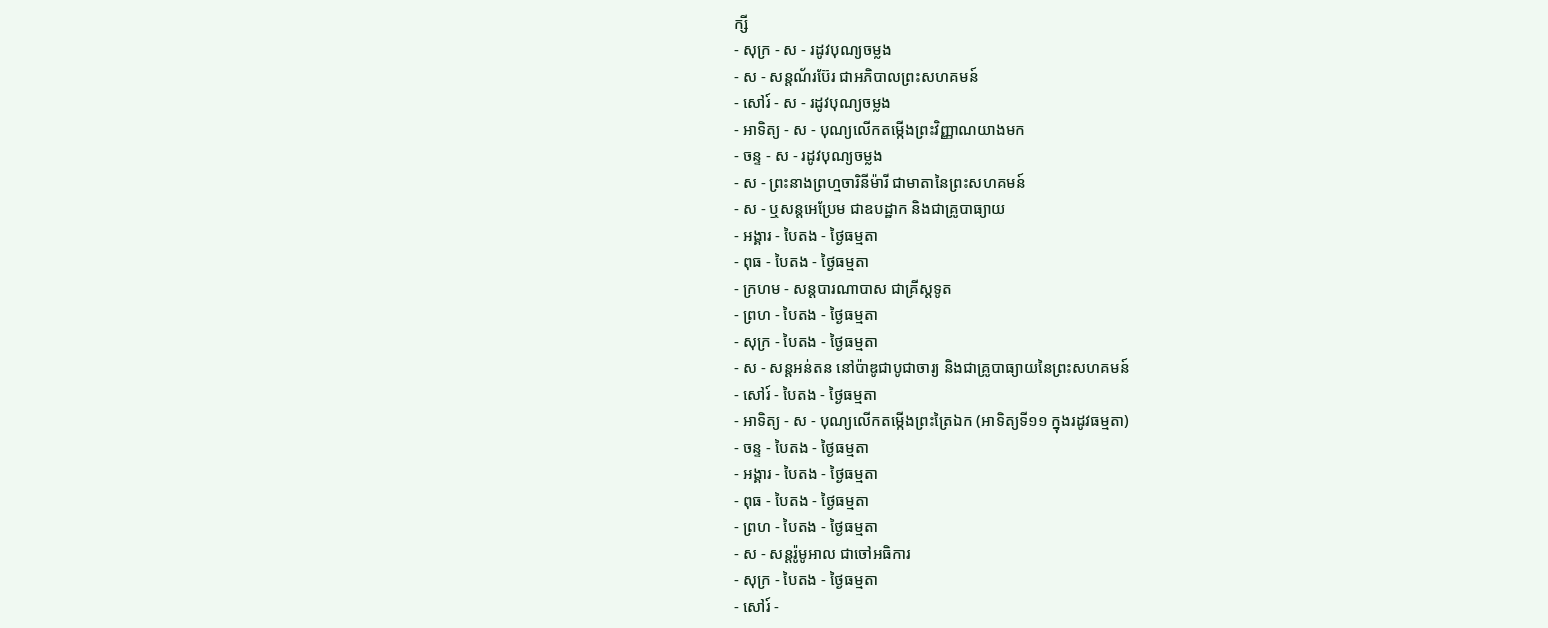ក្សី
- សុក្រ - ស - រដូវបុណ្យចម្លង
- ស - សន្ដណ័រប៊ែរ ជាអភិបាលព្រះសហគមន៍
- សៅរ៍ - ស - រដូវបុណ្យចម្លង
- អាទិត្យ - ស - បុណ្យលើកតម្កើងព្រះវិញ្ញាណយាងមក
- ចន្ទ - ស - រដូវបុណ្យចម្លង
- ស - ព្រះនាងព្រហ្មចារិនីម៉ារី ជាមាតានៃព្រះសហគមន៍
- ស - ឬសន្ដអេប្រែម ជាឧបដ្ឋាក និងជាគ្រូបាធ្យាយ
- អង្គារ - បៃតង - ថ្ងៃធម្មតា
- ពុធ - បៃតង - ថ្ងៃធម្មតា
- ក្រហម - សន្ដបារណាបាស ជាគ្រីស្ដទូត
- ព្រហ - បៃតង - ថ្ងៃធម្មតា
- សុក្រ - បៃតង - ថ្ងៃធម្មតា
- ស - សន្ដអន់តន នៅប៉ាឌូជាបូជាចារ្យ និងជាគ្រូបាធ្យាយនៃព្រះសហគមន៍
- សៅរ៍ - បៃតង - ថ្ងៃធម្មតា
- អាទិត្យ - ស - បុណ្យលើកតម្កើងព្រះត្រៃឯក (អាទិត្យទី១១ ក្នុងរដូវធម្មតា)
- ចន្ទ - បៃតង - ថ្ងៃធម្មតា
- អង្គារ - បៃតង - ថ្ងៃធម្មតា
- ពុធ - បៃតង - ថ្ងៃធម្មតា
- ព្រហ - បៃតង - ថ្ងៃធម្មតា
- ស - សន្ដរ៉ូមូអាល ជាចៅអធិការ
- សុក្រ - បៃតង - ថ្ងៃធម្មតា
- សៅរ៍ -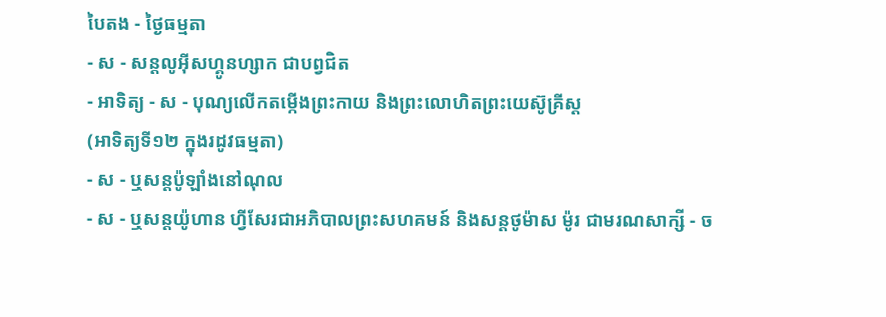បៃតង - ថ្ងៃធម្មតា
- ស - សន្ដលូអ៊ីសហ្គូនហ្សាក ជាបព្វជិត
- អាទិត្យ - ស - បុណ្យលើកតម្កើងព្រះកាយ និងព្រះលោហិតព្រះយេស៊ូគ្រីស្ដ
(អាទិត្យទី១២ ក្នុងរដូវធម្មតា)
- ស - ឬសន្ដប៉ូឡាំងនៅណុល
- ស - ឬសន្ដយ៉ូហាន ហ្វីសែរជាអភិបាលព្រះសហគមន៍ និងសន្ដថូម៉ាស ម៉ូរ ជាមរណសាក្សី - ច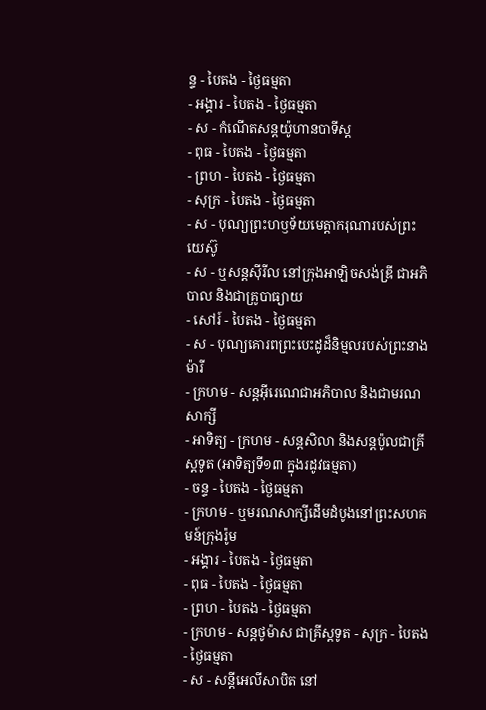ន្ទ - បៃតង - ថ្ងៃធម្មតា
- អង្គារ - បៃតង - ថ្ងៃធម្មតា
- ស - កំណើតសន្ដយ៉ូហានបាទីស្ដ
- ពុធ - បៃតង - ថ្ងៃធម្មតា
- ព្រហ - បៃតង - ថ្ងៃធម្មតា
- សុក្រ - បៃតង - ថ្ងៃធម្មតា
- ស - បុណ្យព្រះហឫទ័យមេត្ដាករុណារបស់ព្រះយេស៊ូ
- ស - ឬសន្ដស៊ីរីល នៅក្រុងអាឡិចសង់ឌ្រី ជាអភិបាល និងជាគ្រូបាធ្យាយ
- សៅរ៍ - បៃតង - ថ្ងៃធម្មតា
- ស - បុណ្យគោរពព្រះបេះដូដ៏និម្មលរបស់ព្រះនាងម៉ារី
- ក្រហម - សន្ដអ៊ីរេណេជាអភិបាល និងជាមរណសាក្សី
- អាទិត្យ - ក្រហម - សន្ដសិលា និងសន្ដប៉ូលជាគ្រីស្ដទូត (អាទិត្យទី១៣ ក្នុងរដូវធម្មតា)
- ចន្ទ - បៃតង - ថ្ងៃធម្មតា
- ក្រហម - ឬមរណសាក្សីដើមដំបូងនៅព្រះសហគមន៍ក្រុងរ៉ូម
- អង្គារ - បៃតង - ថ្ងៃធម្មតា
- ពុធ - បៃតង - ថ្ងៃធម្មតា
- ព្រហ - បៃតង - ថ្ងៃធម្មតា
- ក្រហម - សន្ដថូម៉ាស ជាគ្រីស្ដទូត - សុក្រ - បៃតង - ថ្ងៃធម្មតា
- ស - សន្ដីអេលីសាបិត នៅ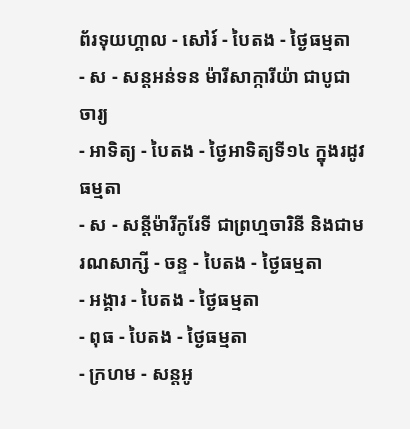ព័រទុយហ្គាល - សៅរ៍ - បៃតង - ថ្ងៃធម្មតា
- ស - សន្ដអន់ទន ម៉ារីសាក្ការីយ៉ា ជាបូជាចារ្យ
- អាទិត្យ - បៃតង - ថ្ងៃអាទិត្យទី១៤ ក្នុងរដូវធម្មតា
- ស - សន្ដីម៉ារីកូរែទី ជាព្រហ្មចារិនី និងជាមរណសាក្សី - ចន្ទ - បៃតង - ថ្ងៃធម្មតា
- អង្គារ - បៃតង - ថ្ងៃធម្មតា
- ពុធ - បៃតង - ថ្ងៃធម្មតា
- ក្រហម - សន្ដអូ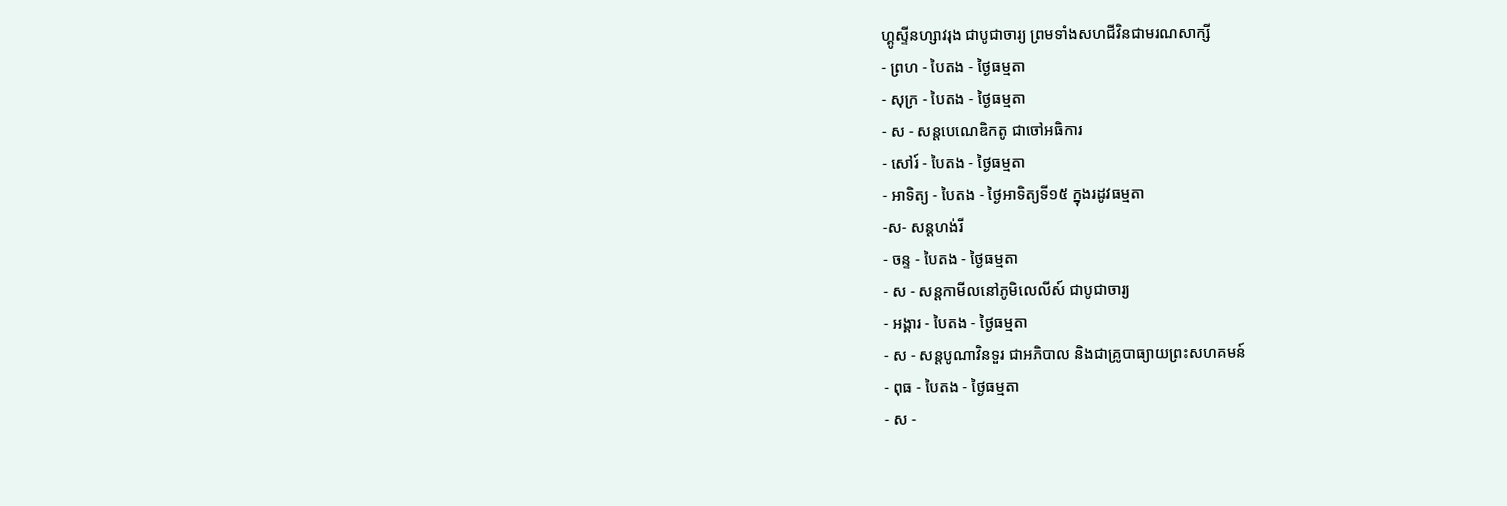ហ្គូស្ទីនហ្សាវរុង ជាបូជាចារ្យ ព្រមទាំងសហជីវិនជាមរណសាក្សី
- ព្រហ - បៃតង - ថ្ងៃធម្មតា
- សុក្រ - បៃតង - ថ្ងៃធម្មតា
- ស - សន្ដបេណេឌិកតូ ជាចៅអធិការ
- សៅរ៍ - បៃតង - ថ្ងៃធម្មតា
- អាទិត្យ - បៃតង - ថ្ងៃអាទិត្យទី១៥ ក្នុងរដូវធម្មតា
-ស- សន្ដហង់រី
- ចន្ទ - បៃតង - ថ្ងៃធម្មតា
- ស - សន្ដកាមីលនៅភូមិលេលីស៍ ជាបូជាចារ្យ
- អង្គារ - បៃតង - ថ្ងៃធម្មតា
- ស - សន្ដបូណាវិនទួរ ជាអភិបាល និងជាគ្រូបាធ្យាយព្រះសហគមន៍
- ពុធ - បៃតង - ថ្ងៃធម្មតា
- ស -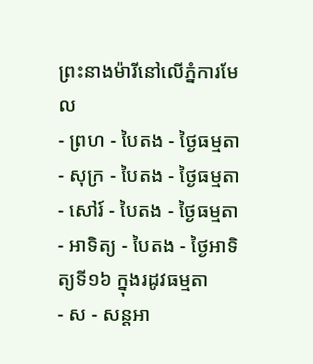ព្រះនាងម៉ារីនៅលើភ្នំការមែល
- ព្រហ - បៃតង - ថ្ងៃធម្មតា
- សុក្រ - បៃតង - ថ្ងៃធម្មតា
- សៅរ៍ - បៃតង - ថ្ងៃធម្មតា
- អាទិត្យ - បៃតង - ថ្ងៃអាទិត្យទី១៦ ក្នុងរដូវធម្មតា
- ស - សន្ដអា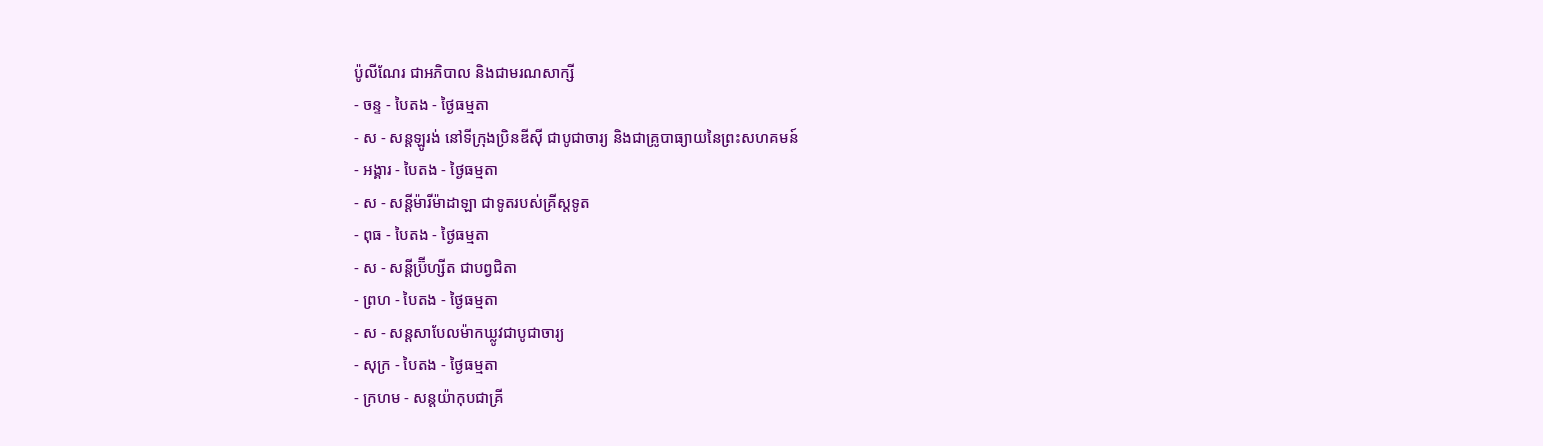ប៉ូលីណែរ ជាអភិបាល និងជាមរណសាក្សី
- ចន្ទ - បៃតង - ថ្ងៃធម្មតា
- ស - សន្ដឡូរង់ នៅទីក្រុងប្រិនឌីស៊ី ជាបូជាចារ្យ និងជាគ្រូបាធ្យាយនៃព្រះសហគមន៍
- អង្គារ - បៃតង - ថ្ងៃធម្មតា
- ស - សន្ដីម៉ារីម៉ាដាឡា ជាទូតរបស់គ្រីស្ដទូត
- ពុធ - បៃតង - ថ្ងៃធម្មតា
- ស - សន្ដីប្រ៊ីហ្សីត ជាបព្វជិតា
- ព្រហ - បៃតង - ថ្ងៃធម្មតា
- ស - សន្ដសាបែលម៉ាកឃ្លូវជាបូជាចារ្យ
- សុក្រ - បៃតង - ថ្ងៃធម្មតា
- ក្រហម - សន្ដយ៉ាកុបជាគ្រី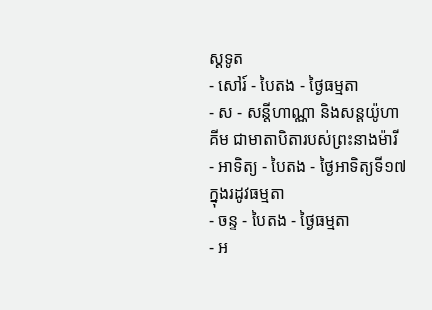ស្ដទូត
- សៅរ៍ - បៃតង - ថ្ងៃធម្មតា
- ស - សន្ដីហាណ្ណា និងសន្ដយ៉ូហាគីម ជាមាតាបិតារបស់ព្រះនាងម៉ារី
- អាទិត្យ - បៃតង - ថ្ងៃអាទិត្យទី១៧ ក្នុងរដូវធម្មតា
- ចន្ទ - បៃតង - ថ្ងៃធម្មតា
- អ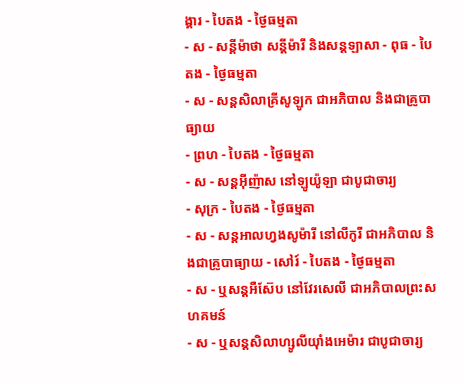ង្គារ - បៃតង - ថ្ងៃធម្មតា
- ស - សន្ដីម៉ាថា សន្ដីម៉ារី និងសន្ដឡាសា - ពុធ - បៃតង - ថ្ងៃធម្មតា
- ស - សន្ដសិលាគ្រីសូឡូក ជាអភិបាល និងជាគ្រូបាធ្យាយ
- ព្រហ - បៃតង - ថ្ងៃធម្មតា
- ស - សន្ដអ៊ីញ៉ាស នៅឡូយ៉ូឡា ជាបូជាចារ្យ
- សុក្រ - បៃតង - ថ្ងៃធម្មតា
- ស - សន្ដអាលហ្វងសូម៉ារី នៅលីកូរី ជាអភិបាល និងជាគ្រូបាធ្យាយ - សៅរ៍ - បៃតង - ថ្ងៃធម្មតា
- ស - ឬសន្ដអឺស៊ែប នៅវែរសេលី ជាអភិបាលព្រះសហគមន៍
- ស - ឬសន្ដសិលាហ្សូលីយ៉ាំងអេម៉ារ ជាបូជាចារ្យ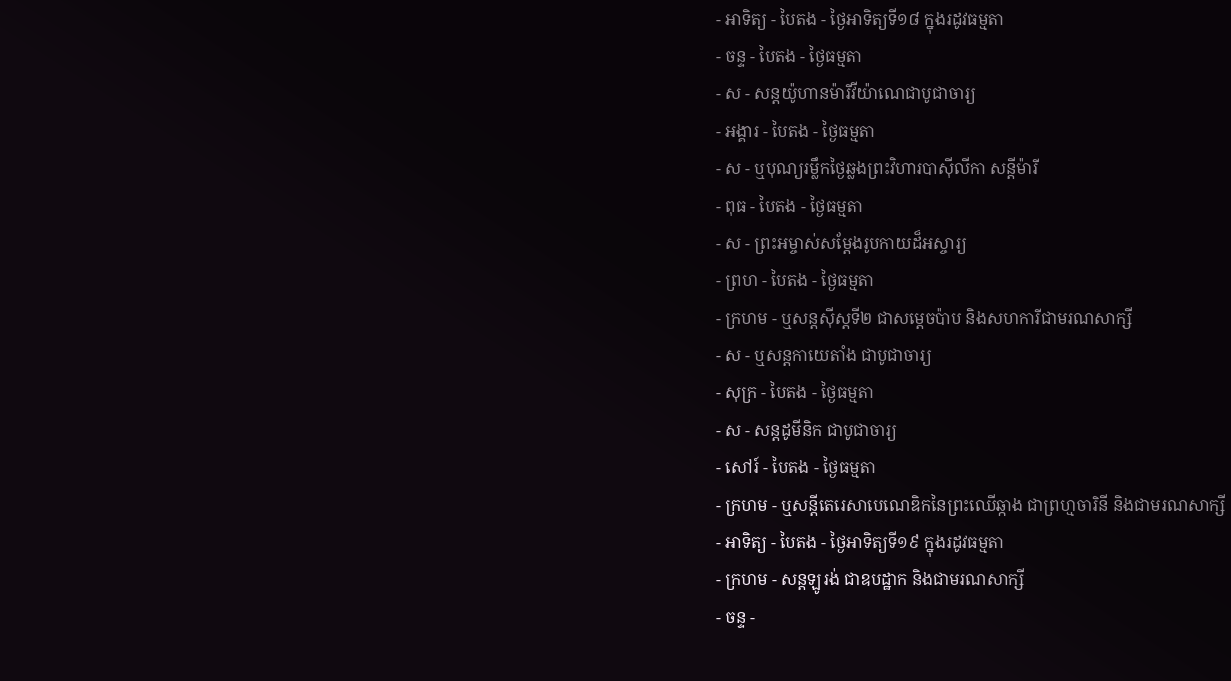- អាទិត្យ - បៃតង - ថ្ងៃអាទិត្យទី១៨ ក្នុងរដូវធម្មតា
- ចន្ទ - បៃតង - ថ្ងៃធម្មតា
- ស - សន្ដយ៉ូហានម៉ារីវីយ៉ាណេជាបូជាចារ្យ
- អង្គារ - បៃតង - ថ្ងៃធម្មតា
- ស - ឬបុណ្យរម្លឹកថ្ងៃឆ្លងព្រះវិហារបាស៊ីលីកា សន្ដីម៉ារី
- ពុធ - បៃតង - ថ្ងៃធម្មតា
- ស - ព្រះអម្ចាស់សម្ដែងរូបកាយដ៏អស្ចារ្យ
- ព្រហ - បៃតង - ថ្ងៃធម្មតា
- ក្រហម - ឬសន្ដស៊ីស្ដទី២ ជាសម្ដេចប៉ាប និងសហការីជាមរណសាក្សី
- ស - ឬសន្ដកាយេតាំង ជាបូជាចារ្យ
- សុក្រ - បៃតង - ថ្ងៃធម្មតា
- ស - សន្ដដូមីនិក ជាបូជាចារ្យ
- សៅរ៍ - បៃតង - ថ្ងៃធម្មតា
- ក្រហម - ឬសន្ដីតេរេសាបេណេឌិកនៃព្រះឈើឆ្កាង ជាព្រហ្មចារិនី និងជាមរណសាក្សី
- អាទិត្យ - បៃតង - ថ្ងៃអាទិត្យទី១៩ ក្នុងរដូវធម្មតា
- ក្រហម - សន្ដឡូរង់ ជាឧបដ្ឋាក និងជាមរណសាក្សី
- ចន្ទ -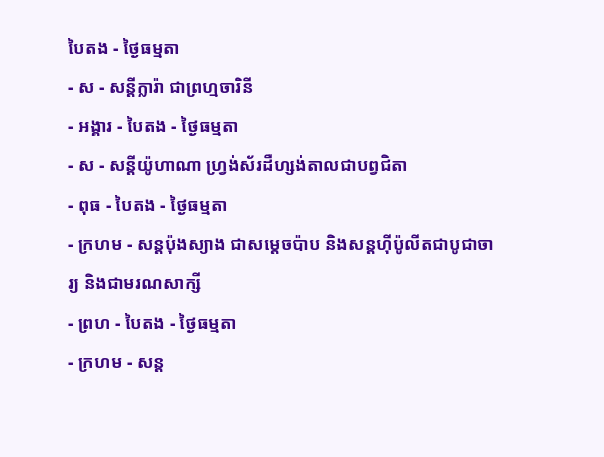បៃតង - ថ្ងៃធម្មតា
- ស - សន្ដីក្លារ៉ា ជាព្រហ្មចារិនី
- អង្គារ - បៃតង - ថ្ងៃធម្មតា
- ស - សន្ដីយ៉ូហាណា ហ្វ្រង់ស័រដឺហ្សង់តាលជាបព្វជិតា
- ពុធ - បៃតង - ថ្ងៃធម្មតា
- ក្រហម - សន្ដប៉ុងស្យាង ជាសម្ដេចប៉ាប និងសន្ដហ៊ីប៉ូលីតជាបូជាចារ្យ និងជាមរណសាក្សី
- ព្រហ - បៃតង - ថ្ងៃធម្មតា
- ក្រហម - សន្ដ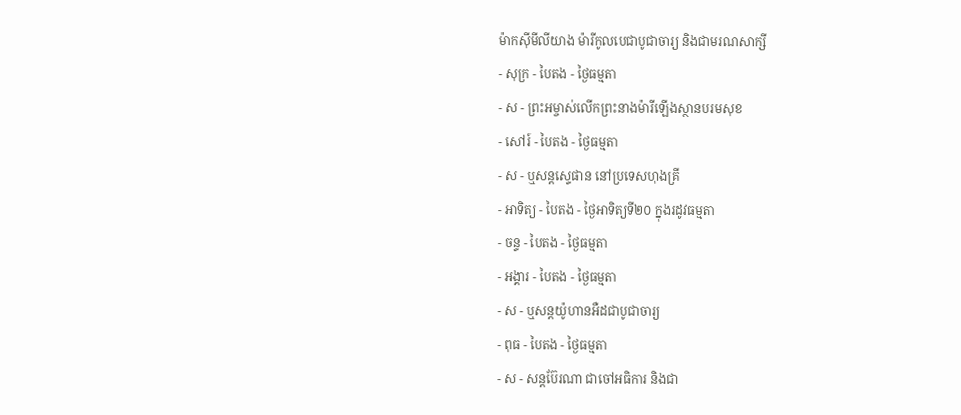ម៉ាកស៊ីមីលីយាង ម៉ារីកូលបេជាបូជាចារ្យ និងជាមរណសាក្សី
- សុក្រ - បៃតង - ថ្ងៃធម្មតា
- ស - ព្រះអម្ចាស់លើកព្រះនាងម៉ារីឡើងស្ថានបរមសុខ
- សៅរ៍ - បៃតង - ថ្ងៃធម្មតា
- ស - ឬសន្ដស្ទេផាន នៅប្រទេសហុងគ្រី
- អាទិត្យ - បៃតង - ថ្ងៃអាទិត្យទី២០ ក្នុងរដូវធម្មតា
- ចន្ទ - បៃតង - ថ្ងៃធម្មតា
- អង្គារ - បៃតង - ថ្ងៃធម្មតា
- ស - ឬសន្ដយ៉ូហានអឺដជាបូជាចារ្យ
- ពុធ - បៃតង - ថ្ងៃធម្មតា
- ស - សន្ដប៊ែរណា ជាចៅអធិការ និងជា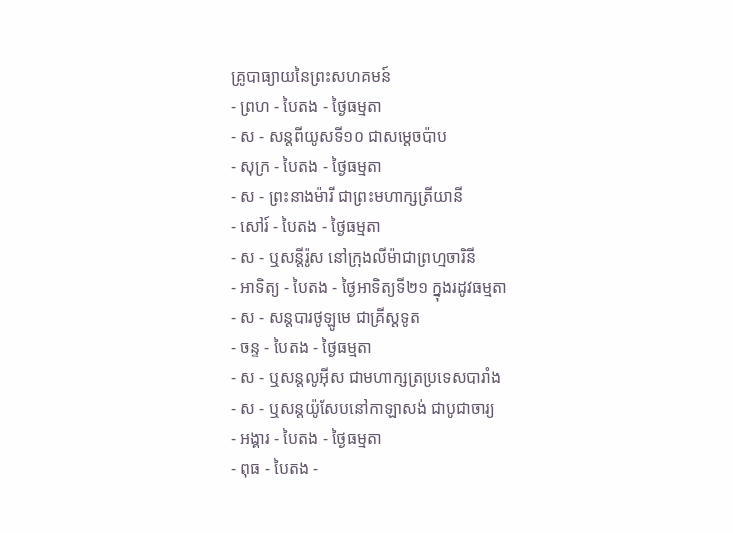គ្រូបាធ្យាយនៃព្រះសហគមន៍
- ព្រហ - បៃតង - ថ្ងៃធម្មតា
- ស - សន្ដពីយូសទី១០ ជាសម្ដេចប៉ាប
- សុក្រ - បៃតង - ថ្ងៃធម្មតា
- ស - ព្រះនាងម៉ារី ជាព្រះមហាក្សត្រីយានី
- សៅរ៍ - បៃតង - ថ្ងៃធម្មតា
- ស - ឬសន្ដីរ៉ូស នៅក្រុងលីម៉ាជាព្រហ្មចារិនី
- អាទិត្យ - បៃតង - ថ្ងៃអាទិត្យទី២១ ក្នុងរដូវធម្មតា
- ស - សន្ដបារថូឡូមេ ជាគ្រីស្ដទូត
- ចន្ទ - បៃតង - ថ្ងៃធម្មតា
- ស - ឬសន្ដលូអ៊ីស ជាមហាក្សត្រប្រទេសបារាំង
- ស - ឬសន្ដយ៉ូសែបនៅកាឡាសង់ ជាបូជាចារ្យ
- អង្គារ - បៃតង - ថ្ងៃធម្មតា
- ពុធ - បៃតង -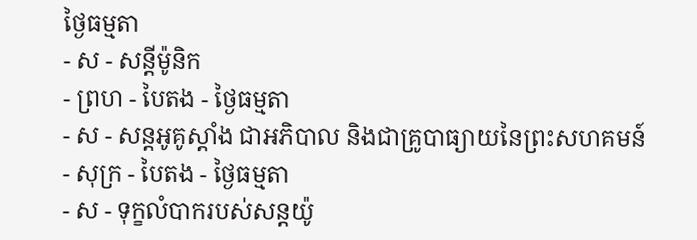ថ្ងៃធម្មតា
- ស - សន្ដីម៉ូនិក
- ព្រហ - បៃតង - ថ្ងៃធម្មតា
- ស - សន្ដអូគូស្ដាំង ជាអភិបាល និងជាគ្រូបាធ្យាយនៃព្រះសហគមន៍
- សុក្រ - បៃតង - ថ្ងៃធម្មតា
- ស - ទុក្ខលំបាករបស់សន្ដយ៉ូ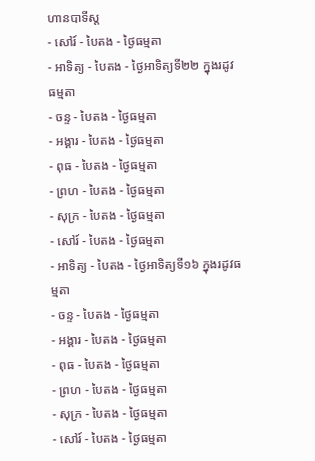ហានបាទីស្ដ
- សៅរ៍ - បៃតង - ថ្ងៃធម្មតា
- អាទិត្យ - បៃតង - ថ្ងៃអាទិត្យទី២២ ក្នុងរដូវធម្មតា
- ចន្ទ - បៃតង - ថ្ងៃធម្មតា
- អង្គារ - បៃតង - ថ្ងៃធម្មតា
- ពុធ - បៃតង - ថ្ងៃធម្មតា
- ព្រហ - បៃតង - ថ្ងៃធម្មតា
- សុក្រ - បៃតង - ថ្ងៃធម្មតា
- សៅរ៍ - បៃតង - ថ្ងៃធម្មតា
- អាទិត្យ - បៃតង - ថ្ងៃអាទិត្យទី១៦ ក្នុងរដូវធម្មតា
- ចន្ទ - បៃតង - ថ្ងៃធម្មតា
- អង្គារ - បៃតង - ថ្ងៃធម្មតា
- ពុធ - បៃតង - ថ្ងៃធម្មតា
- ព្រហ - បៃតង - ថ្ងៃធម្មតា
- សុក្រ - បៃតង - ថ្ងៃធម្មតា
- សៅរ៍ - បៃតង - ថ្ងៃធម្មតា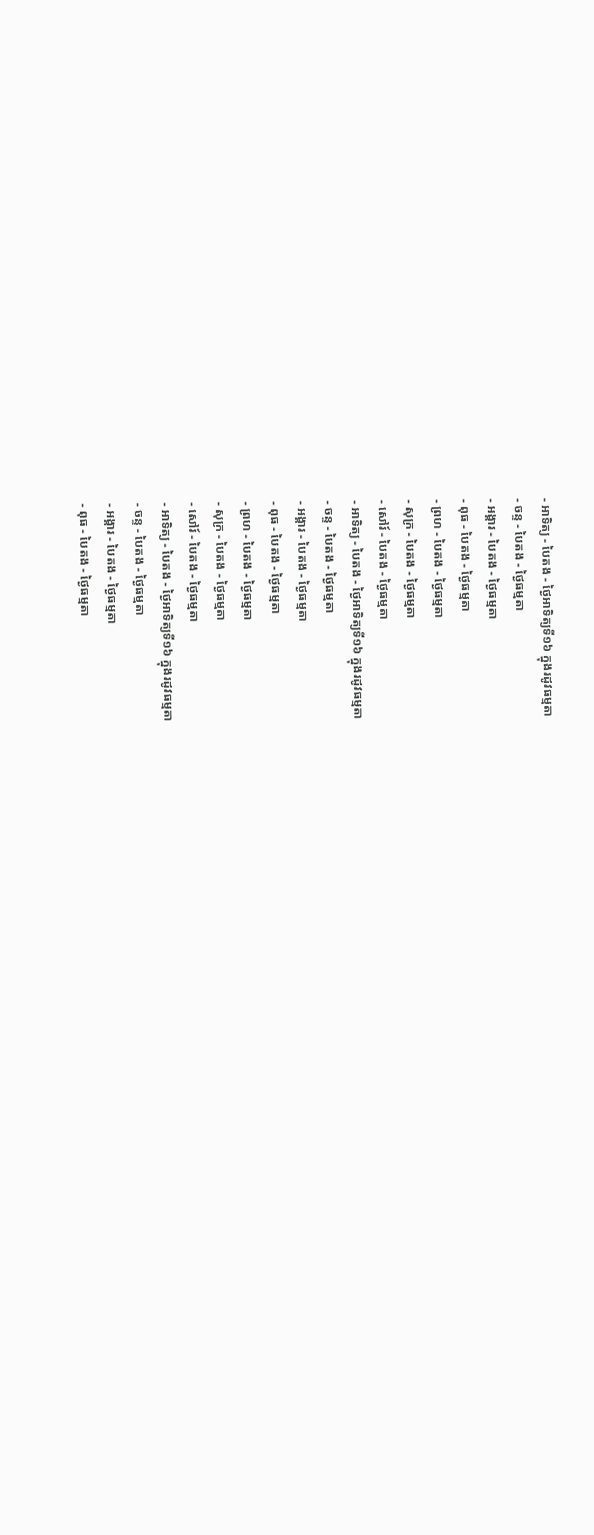- អាទិត្យ - បៃតង - ថ្ងៃអាទិត្យទី១៦ ក្នុងរដូវធម្មតា
- ចន្ទ - បៃតង - ថ្ងៃធម្មតា
- អង្គារ - បៃតង - ថ្ងៃធម្មតា
- ពុធ - បៃតង - ថ្ងៃធម្មតា
- ព្រហ - បៃតង - ថ្ងៃធម្មតា
- សុក្រ - បៃតង - ថ្ងៃធម្មតា
- សៅរ៍ - បៃតង - ថ្ងៃធម្មតា
- អាទិត្យ - បៃតង - ថ្ងៃអាទិត្យទី១៦ ក្នុងរដូវធម្មតា
- ចន្ទ - បៃតង - ថ្ងៃធម្មតា
- អង្គារ - បៃតង - ថ្ងៃធម្មតា
- ពុធ - បៃតង - ថ្ងៃធម្មតា
- ព្រហ - បៃតង - ថ្ងៃធម្មតា
- សុក្រ - បៃតង - ថ្ងៃធម្មតា
- សៅរ៍ - បៃតង - ថ្ងៃធម្មតា
- អាទិត្យ - បៃតង - ថ្ងៃអាទិត្យទី១៦ ក្នុងរដូវធម្មតា
- ចន្ទ - បៃតង - ថ្ងៃធម្មតា
- អង្គារ - បៃតង - ថ្ងៃធម្មតា
- ពុធ - បៃតង - ថ្ងៃធម្មតា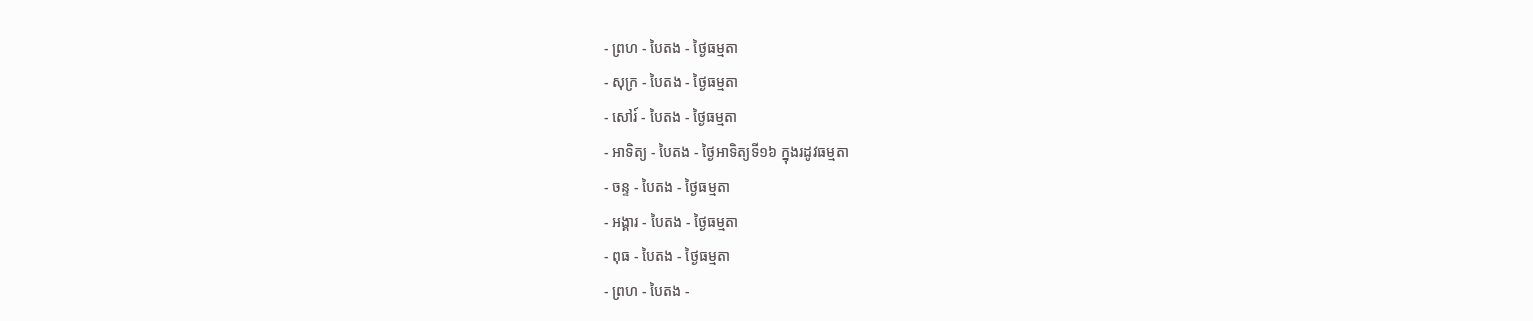- ព្រហ - បៃតង - ថ្ងៃធម្មតា
- សុក្រ - បៃតង - ថ្ងៃធម្មតា
- សៅរ៍ - បៃតង - ថ្ងៃធម្មតា
- អាទិត្យ - បៃតង - ថ្ងៃអាទិត្យទី១៦ ក្នុងរដូវធម្មតា
- ចន្ទ - បៃតង - ថ្ងៃធម្មតា
- អង្គារ - បៃតង - ថ្ងៃធម្មតា
- ពុធ - បៃតង - ថ្ងៃធម្មតា
- ព្រហ - បៃតង -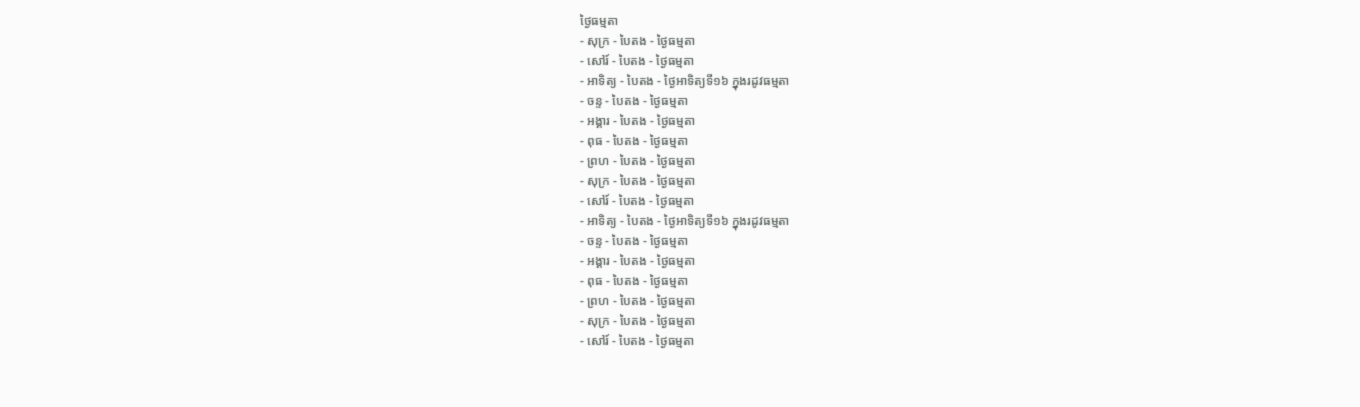ថ្ងៃធម្មតា
- សុក្រ - បៃតង - ថ្ងៃធម្មតា
- សៅរ៍ - បៃតង - ថ្ងៃធម្មតា
- អាទិត្យ - បៃតង - ថ្ងៃអាទិត្យទី១៦ ក្នុងរដូវធម្មតា
- ចន្ទ - បៃតង - ថ្ងៃធម្មតា
- អង្គារ - បៃតង - ថ្ងៃធម្មតា
- ពុធ - បៃតង - ថ្ងៃធម្មតា
- ព្រហ - បៃតង - ថ្ងៃធម្មតា
- សុក្រ - បៃតង - ថ្ងៃធម្មតា
- សៅរ៍ - បៃតង - ថ្ងៃធម្មតា
- អាទិត្យ - បៃតង - ថ្ងៃអាទិត្យទី១៦ ក្នុងរដូវធម្មតា
- ចន្ទ - បៃតង - ថ្ងៃធម្មតា
- អង្គារ - បៃតង - ថ្ងៃធម្មតា
- ពុធ - បៃតង - ថ្ងៃធម្មតា
- ព្រហ - បៃតង - ថ្ងៃធម្មតា
- សុក្រ - បៃតង - ថ្ងៃធម្មតា
- សៅរ៍ - បៃតង - ថ្ងៃធម្មតា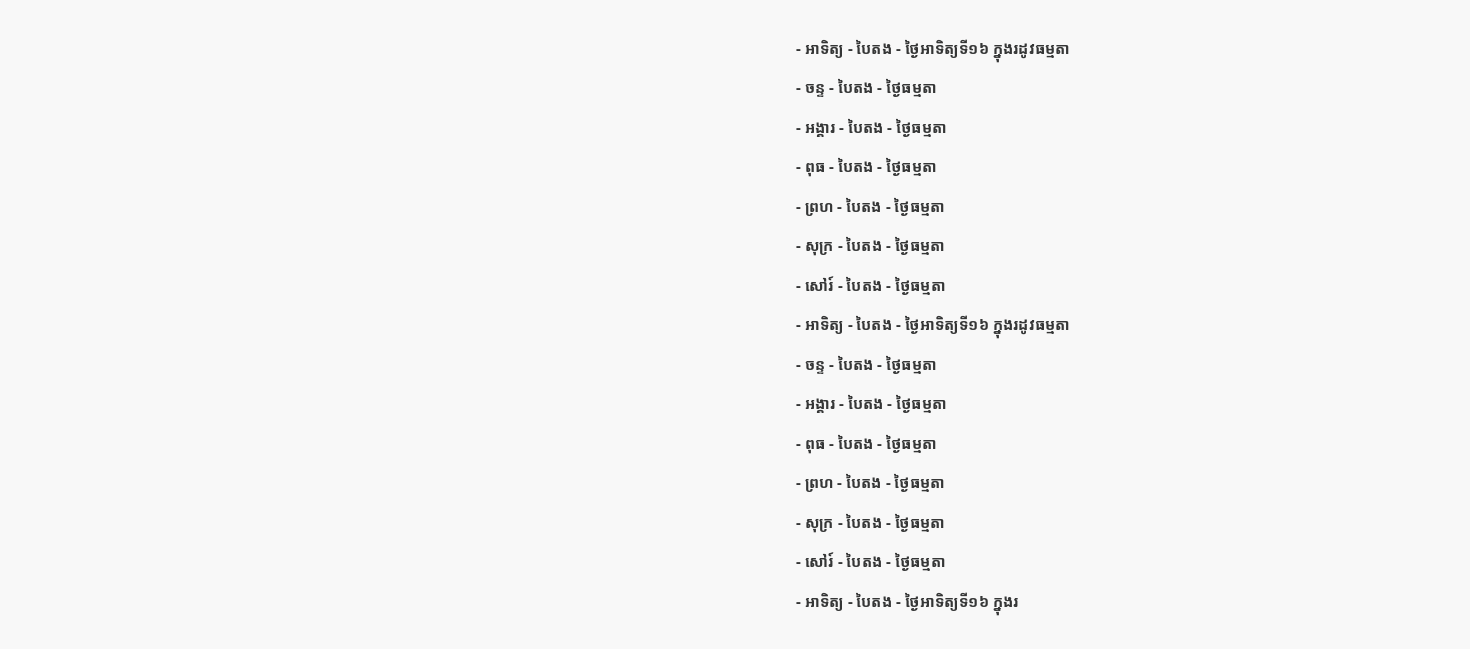- អាទិត្យ - បៃតង - ថ្ងៃអាទិត្យទី១៦ ក្នុងរដូវធម្មតា
- ចន្ទ - បៃតង - ថ្ងៃធម្មតា
- អង្គារ - បៃតង - ថ្ងៃធម្មតា
- ពុធ - បៃតង - ថ្ងៃធម្មតា
- ព្រហ - បៃតង - ថ្ងៃធម្មតា
- សុក្រ - បៃតង - ថ្ងៃធម្មតា
- សៅរ៍ - បៃតង - ថ្ងៃធម្មតា
- អាទិត្យ - បៃតង - ថ្ងៃអាទិត្យទី១៦ ក្នុងរដូវធម្មតា
- ចន្ទ - បៃតង - ថ្ងៃធម្មតា
- អង្គារ - បៃតង - ថ្ងៃធម្មតា
- ពុធ - បៃតង - ថ្ងៃធម្មតា
- ព្រហ - បៃតង - ថ្ងៃធម្មតា
- សុក្រ - បៃតង - ថ្ងៃធម្មតា
- សៅរ៍ - បៃតង - ថ្ងៃធម្មតា
- អាទិត្យ - បៃតង - ថ្ងៃអាទិត្យទី១៦ ក្នុងរ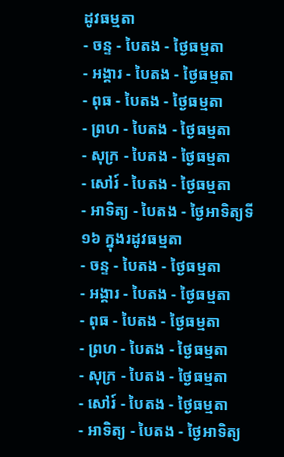ដូវធម្មតា
- ចន្ទ - បៃតង - ថ្ងៃធម្មតា
- អង្គារ - បៃតង - ថ្ងៃធម្មតា
- ពុធ - បៃតង - ថ្ងៃធម្មតា
- ព្រហ - បៃតង - ថ្ងៃធម្មតា
- សុក្រ - បៃតង - ថ្ងៃធម្មតា
- សៅរ៍ - បៃតង - ថ្ងៃធម្មតា
- អាទិត្យ - បៃតង - ថ្ងៃអាទិត្យទី១៦ ក្នុងរដូវធម្មតា
- ចន្ទ - បៃតង - ថ្ងៃធម្មតា
- អង្គារ - បៃតង - ថ្ងៃធម្មតា
- ពុធ - បៃតង - ថ្ងៃធម្មតា
- ព្រហ - បៃតង - ថ្ងៃធម្មតា
- សុក្រ - បៃតង - ថ្ងៃធម្មតា
- សៅរ៍ - បៃតង - ថ្ងៃធម្មតា
- អាទិត្យ - បៃតង - ថ្ងៃអាទិត្យ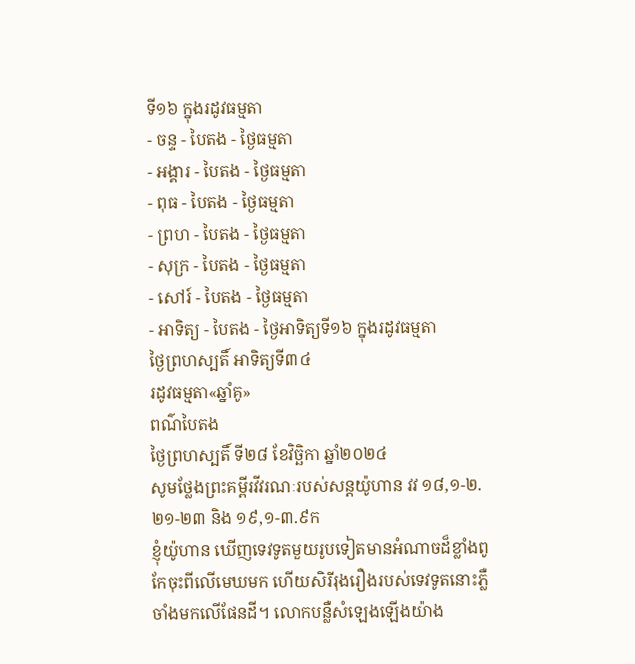ទី១៦ ក្នុងរដូវធម្មតា
- ចន្ទ - បៃតង - ថ្ងៃធម្មតា
- អង្គារ - បៃតង - ថ្ងៃធម្មតា
- ពុធ - បៃតង - ថ្ងៃធម្មតា
- ព្រហ - បៃតង - ថ្ងៃធម្មតា
- សុក្រ - បៃតង - ថ្ងៃធម្មតា
- សៅរ៍ - បៃតង - ថ្ងៃធម្មតា
- អាទិត្យ - បៃតង - ថ្ងៃអាទិត្យទី១៦ ក្នុងរដូវធម្មតា
ថ្ងៃព្រហស្បតិ៍ អាទិត្យទី៣៤
រដូវធម្មតា«ឆ្នាំគូ»
ពណ៌បៃតង
ថ្ងៃព្រហស្បតិ៍ ទី២៨ ខែវិច្ឆិកា ឆ្នាំ២០២៤
សូមថ្លែងព្រះគម្ពីរវីវរណៈរបស់សន្ដយ៉ូហាន វវ ១៨,១-២.២១-២៣ និង ១៩,១-៣.៩ក
ខ្ញុំយ៉ូហាន ឃើញទេវទូតមួយរូបទៀតមានអំណាចដ៏ខ្លាំងពូកែចុះពីលើមេឃមក ហើយសិរីរុងរឿងរបស់ទេវទូតនោះភ្លឺចាំងមកលើផែនដី។ លោកបន្លឺសំឡេងឡើងយ៉ាង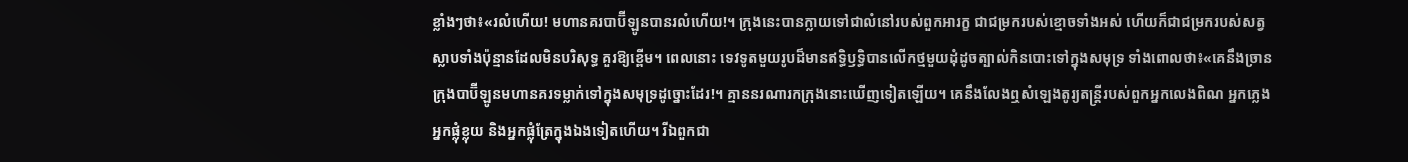ខ្លាំងៗថា៖«រលំហើយ! មហានគរបាប៊ីឡូនបានរលំហើយ!។ ក្រុងនេះបានក្លាយទៅជាលំនៅរបស់ពួកអារក្ខ ជាជម្រករបស់ខ្មោចទាំងអស់ ហើយក៏ជាជម្រករបស់សត្វស្លាបទាំងប៉ុន្មានដែលមិនបរិសុទ្ធ គួរឱ្យខ្ពើម។ ពេលនោះ ទេវទូតមួយរូបដ៏មានឥទ្ធិឫទ្ធិបានលើកថ្មមួយដុំដូចត្បាល់កិនបោះទៅក្នុងសមុទ្រ ទាំងពោលថា៖«គេនឹងច្រានក្រុងបាប៊ីឡូនមហានគរទម្លាក់ទៅក្នុងសមុទ្រដូច្នោះដែរ!។ គ្មាននរណារកក្រុងនោះឃើញទៀតឡើយ។ គេនឹងលែងឮសំឡេងតូរ្យតន្ដ្រីរបស់ពួកអ្នកលេងពិណ អ្នកភ្លេង អ្នកផ្លុំខ្លុយ និងអ្នកផ្លុំត្រែក្នុងឯងទៀតហើយ។ រីឯពួកជា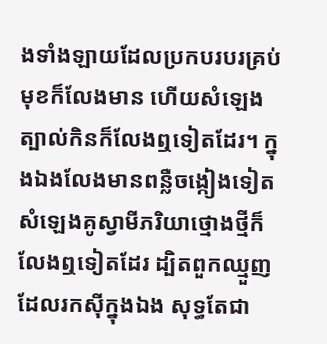ងទាំងឡាយដែលប្រកបរបរគ្រប់មុខក៏លែងមាន ហើយសំឡេងត្បាល់កិនក៏លែងឮទៀតដែរ។ ក្នុងឯងលែងមានពន្លឺចង្កៀងទៀត សំឡេងគូស្វាមីភរិយាថ្មោងថ្មីក៏លែងឮទៀតដែរ ដ្បិតពួកឈ្មួញដែលរកស៊ីក្នុងឯង សុទ្ធតែជា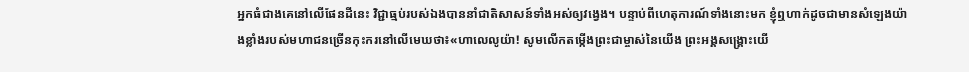អ្នកធំជាងគេនៅលើផែនដីនេះ វិជ្ជាធ្មប់របស់ឯងបាននាំជាតិសាសន៍ទាំងអស់ឲ្យវង្វេង។ បន្ទាប់ពីហេតុការណ៍ទាំងនោះមក ខ្ញុំឮហាក់ដូចជាមានសំឡេងយ៉ាងខ្លាំងរបស់មហាជនច្រើនកុះករនៅលើមេឃថា៖«ហាលេលូយ៉ា! សូមលើកតម្កើងព្រះជាម្ចាស់នៃយើង ព្រះអង្គសង្គ្រោះយើ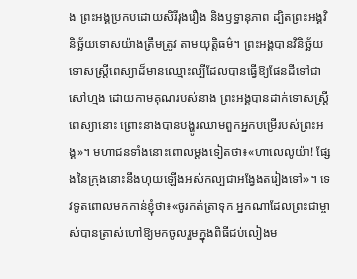ង ព្រះអង្គប្រកបដោយសិរីរុងរឿង និងឫទ្ធានុភាព ដ្បិតព្រះអង្គវិនិច្ឆ័យទោសយ៉ាងត្រឹមត្រូវ តាមយុត្តិធម៌។ ព្រះអង្គបានវិនិច្ឆ័យទោសស្ត្រីពេស្យាដ៏មានឈ្មោះល្បីដែលបានធ្វើឱ្យផែនដីទៅជាសៅហ្មង ដោយកាមគុណរបស់នាង ព្រះអង្គបានដាក់ទោសស្ត្រីពេស្យានោះ ព្រោះនាងបានបង្ហូរឈាមពួកអ្នកបម្រើរបស់ព្រះអង្គ»។ មហាជនទាំងនោះពោលម្ដងទៀតថា៖«ហាលេលូយ៉ា! ផ្សែងនៃក្រុងនោះនឹងហុយឡើងអស់កល្បជាអង្វែងតរៀងទៅ»។ ទេវទូតពោលមកកាន់ខ្ញុំថា៖«ចូរកត់ត្រាទុក អ្នកណាដែលព្រះជាម្ចាស់បានត្រាស់ហៅឱ្យមកចូលរួមក្នុងពិធីជប់លៀងម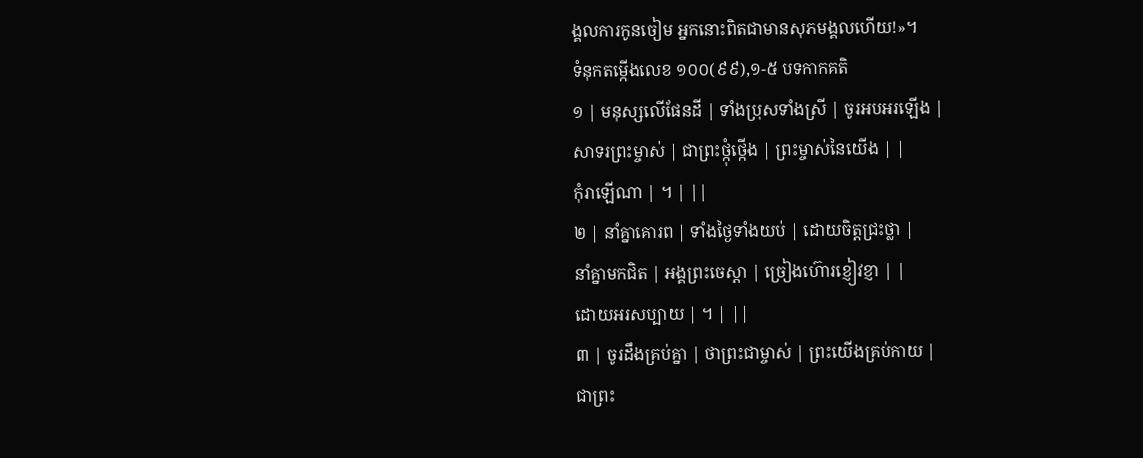ង្គលការកូនចៀម អ្នកនោះពិតជាមានសុភមង្គលហើយ!»។
ទំនុកតម្កើងលេខ ១០០(៩៩),១-៥ បទកាកគតិ
១ | មនុស្សលើផែនដី | ទាំងប្រុសទាំងស្រី | ចូរអបអរឡើង |
សាទរព្រះម្ចាស់ | ជាព្រះថ្កុំថ្កើង | ព្រះម្ចាស់នៃយើង | |
កុំរាឡើណា | ។ | ||
២ | នាំគ្នាគោរព | ទាំងថ្ងៃទាំងយប់ | ដោយចិត្តជ្រះថ្លា |
នាំគ្នាមកជិត | អង្គព្រះចេស្ដា | ច្រៀងហ៊ោរខ្ញៀវខ្ញា | |
ដោយអរសប្បាយ | ។ | ||
៣ | ចូរដឹងគ្រប់គ្នា | ថាព្រះជាម្ចាស់ | ព្រះយើងគ្រប់កាយ |
ជាព្រះ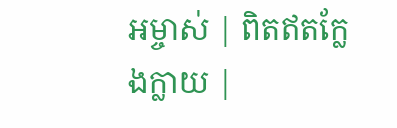អម្ចាស់ | ពិតឥតក្លែងក្លាយ |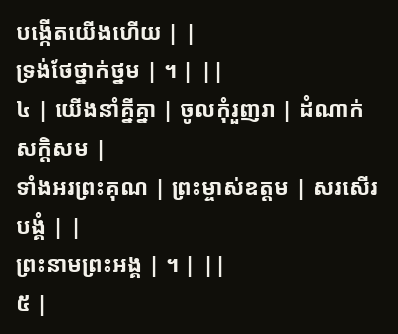បង្កើតយើងហើយ | |
ទ្រង់ថែថ្នាក់ថ្នម | ។ | ||
៤ | យើងនាំគ្នីគ្នា | ចូលកុំរួញរា | ដំណាក់សក្ដិសម |
ទាំងអរព្រះគុណ | ព្រះម្ចាស់ឧត្តម | សរសើរបង្គំ | |
ព្រះនាមព្រះអង្គ | ។ | ||
៥ |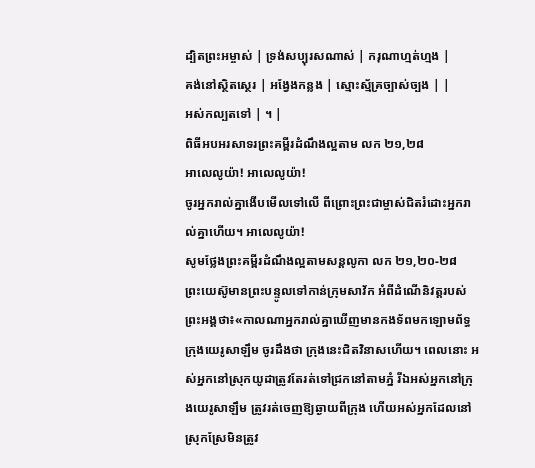ដ្បិតព្រះអម្ចាស់ | ទ្រង់សប្បុរសណាស់ | ករុណាហ្មត់ហ្មង |
គង់នៅស្ថិតស្ថេរ | អង្វែងកន្លង | ស្មោះស្ម័គ្រច្បាស់ច្បង | |
អស់កល្បតទៅ | ។ |
ពិធីអបអរសាទរព្រះគម្ពីរដំណឹងល្អតាម លក ២១,២៨
អាលេលូយ៉ា! អាលេលូយ៉ា!
ចូរអ្នករាល់គ្នាងើបមើលទៅលើ ពីព្រោះព្រះជាម្ចាស់ជិតរំដោះអ្នករាល់គ្នាហើយ។ អាលេលូយ៉ា!
សូមថ្លែងព្រះគម្ពីរដំណឹងល្អតាមសន្តលូកា លក ២១,២០-២៨
ព្រះយេស៊ូមានព្រះបន្ទូលទៅកាន់ក្រុមសាវ័ក អំពីដំណើនិវត្តរបស់ព្រះអង្គថា៖«កាលណាអ្នករាល់គ្នាឃើញមានកងទ័ពមកឡោមព័ទ្ធក្រុងយេរូសាឡឹម ចូរដឹងថា ក្រុងនេះជិតវិនាសហើយ។ ពេលនោះ អស់អ្នកនៅស្រុកយូដាត្រូវតែរត់ទៅជ្រកនៅតាមភ្នំ រីឯអស់អ្នកនៅក្រុងយេរូសាឡឹម ត្រូវរត់ចេញឱ្យឆ្ងាយពីក្រុង ហើយអស់អ្នកដែលនៅស្រុកស្រែមិនត្រូវ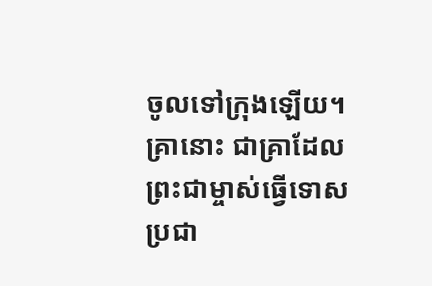ចូលទៅក្រុងឡើយ។ គ្រានោះ ជាគ្រាដែលព្រះជាម្ចាស់ធ្វើទោសប្រជា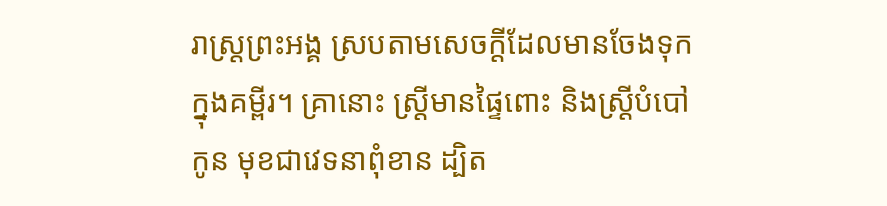រាស្ដ្រព្រះអង្គ ស្របតាមសេចក្ដីដែលមានចែងទុកក្នុងគម្ពីរ។ គ្រានោះ ស្ត្រីមានផ្ទៃពោះ និងស្ត្រីបំបៅកូន មុខជាវេទនាពុំខាន ដ្បិត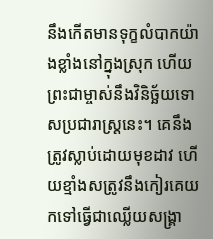នឹងកើតមានទុក្ខលំបាកយ៉ាងខ្លាំងនៅក្នុងស្រុក ហើយព្រះជាម្ចាស់នឹងវិនិច្ឆ័យទោសប្រជារាស្ដ្រនេះ។ គេនឹងត្រូវស្លាប់ដោយមុខដាវ ហើយខ្មាំងសត្រូវនឹងកៀរគេយកទៅធ្វើជាឈ្លើយសង្គ្រា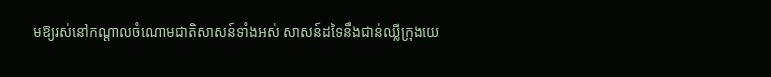មឱ្យរស់នៅកណ្ដាលចំណោមជាតិសាសន៍ទាំងអស់ សាសន៍ដទៃនឹងជាន់ឈ្លីក្រុងយេ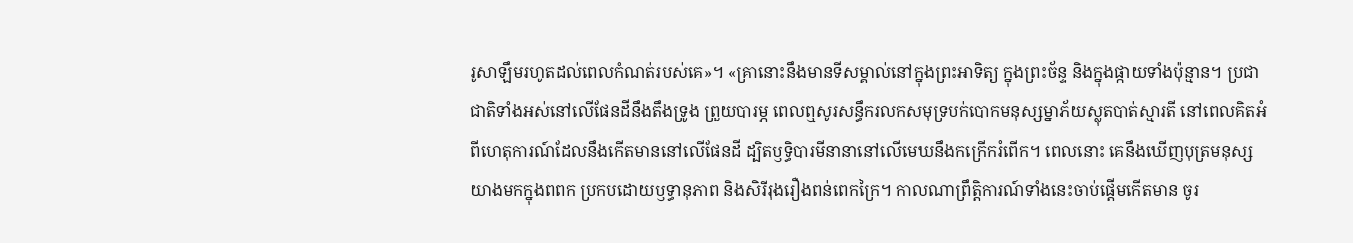រូសាឡឹមរហូតដល់ពេលកំណត់របស់គេ»។ «គ្រានោះនឹងមានទីសម្គាល់នៅក្នុងព្រះអាទិត្យ ក្នុងព្រះច័ន្ទ និងក្នុងផ្កាយទាំងប៉ុន្មាន។ ប្រជាជាតិទាំងអស់នៅលើផែនដីនឹងតឹងទ្រូង ព្រួយបារម្ភ ពេលឮសូរសន្ធឹករលកសមុទ្របក់បោកមនុស្សម្នាភ័យស្លុតបាត់ស្មារតី នៅពេលគិតអំពីហេតុការណ៍ដែលនឹងកើតមាននៅលើផែនដី ដ្បិតឫទ្ធិបារមីនានានៅលើមេឃនឹងកក្រើករំពើក។ ពេលនោះ គេនឹងឃើញបុត្រមនុស្សយាងមកក្នុងពពក ប្រកបដោយឫទ្ធានុភាព និងសិរីរុងរឿងពន់ពេកក្រៃ។ កាលណាព្រឹត្តិការណ៍ទាំងនេះចាប់ផ្ដើមកើតមាន ចូរ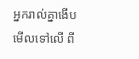អ្នករាល់គ្នាងើបមើលទៅលើ ពី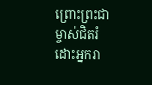ព្រោះព្រះជាម្ចាស់ជិតរំដោះអ្នករា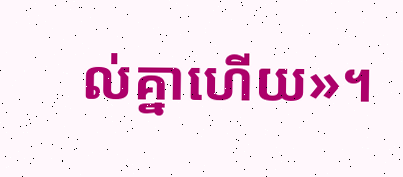ល់គ្នាហើយ»។